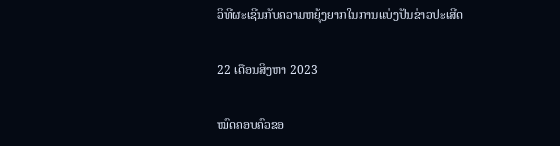ວິທີຜະເຊີນກັບຄວາມຫຍຸ້ງຍາກໃນການແບ່ງປັນຂ່າວປະເສີດ

22 ເດືອນສິງຫາ 2023

ໝົດຄອບຄົວຂອ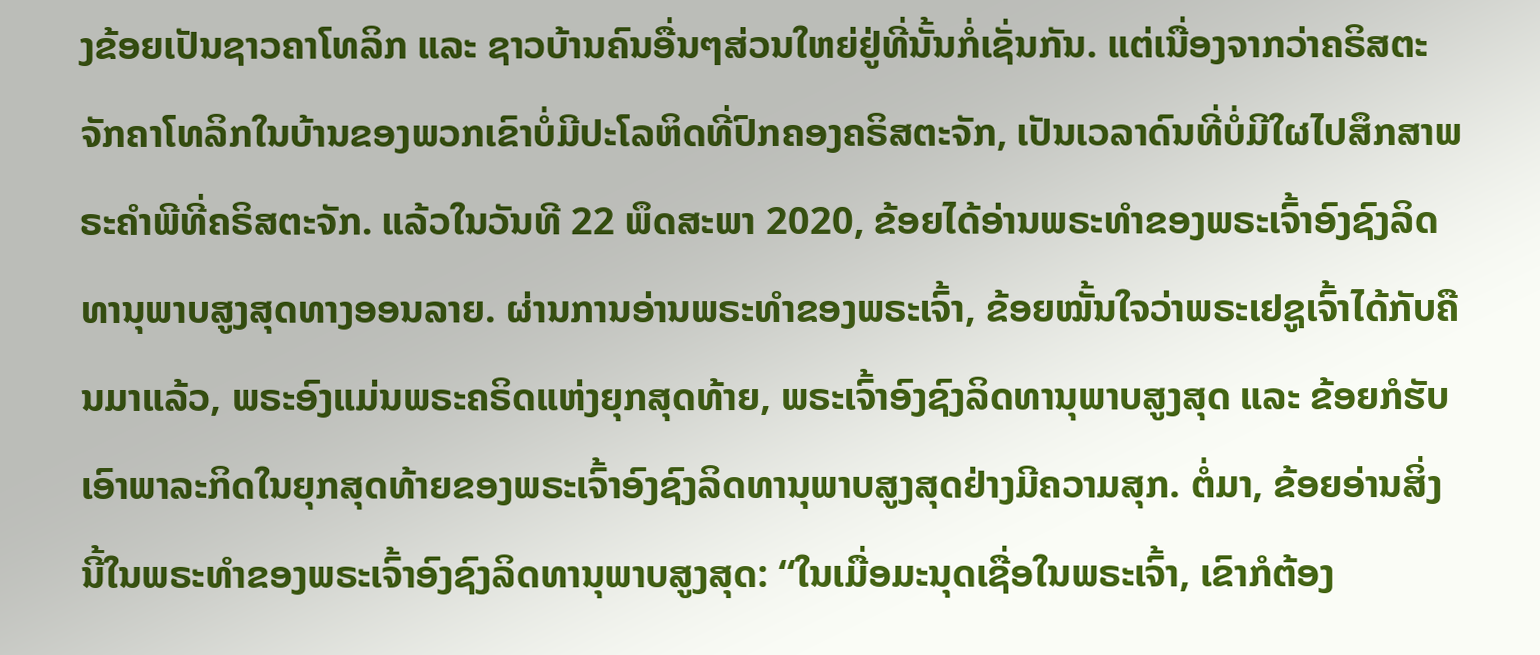ງຂ້ອຍເປັນຊາວຄາໂທລິກ ແລະ ຊາວບ້ານຄົນອື່ນໆສ່ວນໃຫຍ່ຢູ່ທີ່ນັ້ນກໍ່ເຊັ່ນກັນ. ແຕ່ເນື່ອງຈາກວ່າຄຣິສຕະຈັກຄາໂທລິກໃນບ້ານຂອງພວກເຂົາບໍ່ມີປະໂລຫິດທີ່ປົກຄອງຄຣິສຕະຈັກ, ເປັນເວລາດົນທີ່ບໍ່ມີໃຜໄປສຶກສາພຣະຄຳພີທີ່ຄຣິສຕະຈັກ. ແລ້ວໃນວັນທີ 22 ພຶດສະພາ 2020, ຂ້ອຍໄດ້ອ່ານພຣະທຳຂອງພຣະເຈົ້າອົງຊົງລິດທານຸພາບສູງສຸດທາງອອນລາຍ. ຜ່ານການອ່ານພຣະທຳຂອງພຣະເຈົ້າ, ຂ້ອຍໝັ້ນໃຈວ່າພຣະເຢຊູເຈົ້າໄດ້ກັບຄືນມາແລ້ວ, ພຣະອົງແມ່ນພຣະຄຣິດແຫ່ງຍຸກສຸດທ້າຍ, ພຣະເຈົ້າອົງຊົງລິດທານຸພາບສູງສຸດ ແລະ ຂ້ອຍກໍຮັບເອົາພາລະກິດໃນຍຸກສຸດທ້າຍຂອງພຣະເຈົ້າອົງຊົງລິດທານຸພາບສູງສຸດຢ່າງມີຄວາມສຸກ. ຕໍ່ມາ, ຂ້ອຍອ່ານສິ່ງນີ້ໃນພຣະທຳຂອງພຣະເຈົ້າອົງຊົງລິດທານຸພາບສູງສຸດ: “ໃນເມື່ອມະນຸດເຊື່ອໃນພຣະເຈົ້າ, ເຂົາກໍຕ້ອງ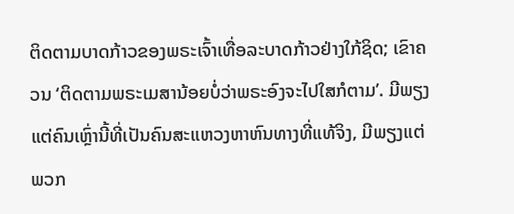ຕິດຕາມບາດກ້າວຂອງພຣະເຈົ້າເທື່ອລະບາດກ້າວຢ່າງໃກ້ຊິດ; ເຂົາຄວນ ‘ຕິດຕາມພຣະເມສານ້ອຍບໍ່ວ່າພຣະອົງຈະໄປໃສກໍຕາມ’. ມີພຽງແຕ່ຄົນເຫຼົ່ານີ້ທີ່ເປັນຄົນສະແຫວງຫາຫົນທາງທີ່ແທ້ຈິງ, ມີພຽງແຕ່ພວກ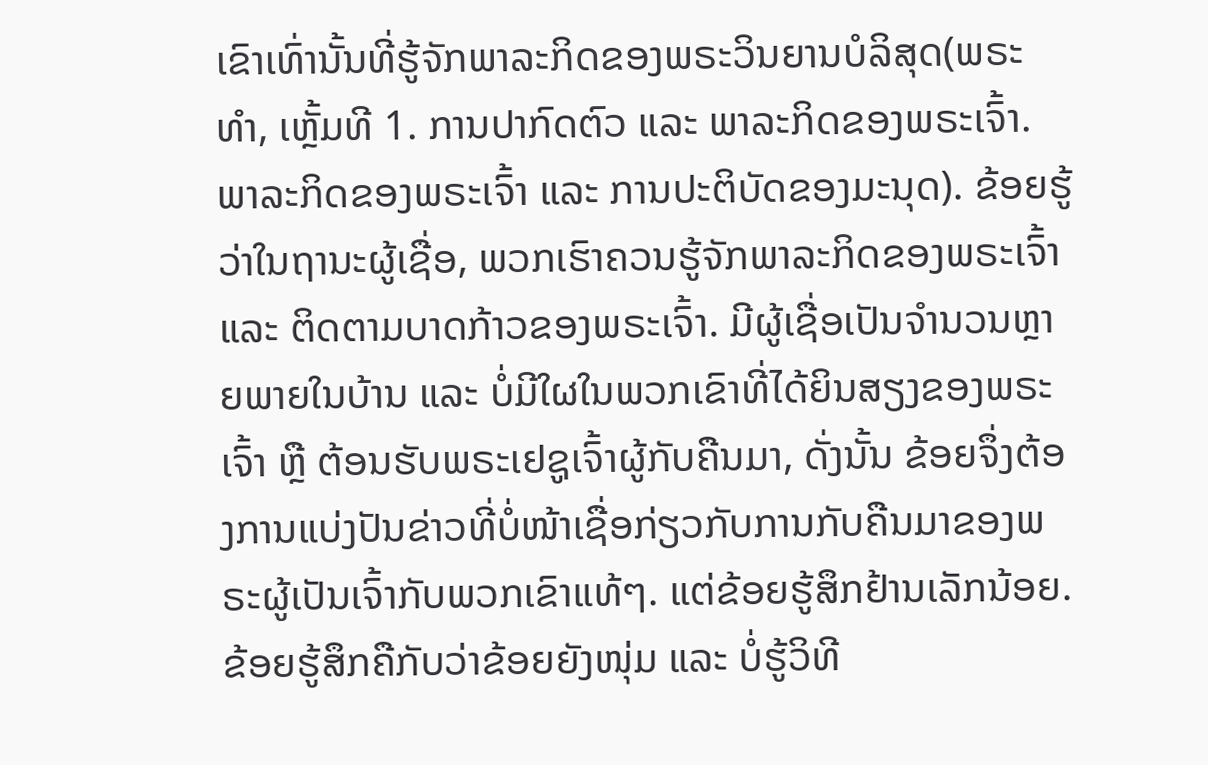ເຂົາເທົ່ານັ້ນທີ່ຮູ້ຈັກພາລະກິດຂອງພຣະວິນຍານບໍລິສຸດ(ພຣະທຳ, ເຫຼັ້ມທີ 1. ການປາກົດຕົວ ແລະ ພາລະກິດຂອງພຣະເຈົ້າ. ພາລະກິດຂອງພຣະເຈົ້າ ແລະ ການປະຕິບັດຂອງມະນຸດ). ຂ້ອຍຮູ້ວ່າໃນຖານະຜູ້ເຊື່ອ, ພວກເຮົາຄວນຮູ້ຈັກພາລະກິດຂອງພຣະເຈົ້າ ແລະ ຕິດຕາມບາດກ້າວຂອງພຣະເຈົ້າ. ມີຜູ້ເຊື່ອເປັນຈຳນວນຫຼາຍພາຍໃນບ້ານ ແລະ ບໍ່ມີໃຜໃນພວກເຂົາທີ່ໄດ້ຍິນສຽງຂອງພຣະເຈົ້າ ຫຼື ຕ້ອນຮັບພຣະເຢຊູເຈົ້າຜູ້ກັບຄືນມາ, ດັ່ງນັ້ນ ຂ້ອຍຈຶ່ງຕ້ອງການແບ່ງປັນຂ່າວທີ່ບໍ່ໜ້າເຊື່ອກ່ຽວກັບການກັບຄືນມາຂອງພຣະຜູ້ເປັນເຈົ້າກັບພວກເຂົາແທ້ໆ. ແຕ່ຂ້ອຍຮູ້ສຶກຢ້ານເລັກນ້ອຍ. ຂ້ອຍຮູ້ສຶກຄືກັບວ່າຂ້ອຍຍັງໜຸ່ມ ແລະ ບໍ່ຮູ້ວິທີ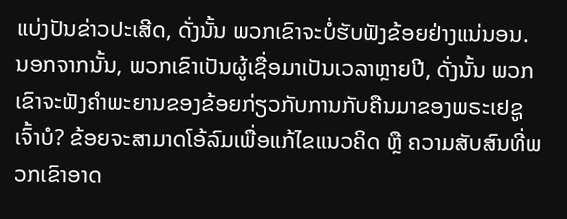ແບ່ງປັນຂ່າວປະເສີດ, ດັ່ງນັ້ນ ພວກເຂົາຈະບໍ່ຮັບຟັງຂ້ອຍຢ່າງແນ່ນອນ. ນອກຈາກນັ້ນ, ພວກເຂົາເປັນຜູ້ເຊື່ອມາເປັນເວລາຫຼາຍປີ, ດັ່ງນັ້ນ ພວກເຂົາຈະຟັງຄຳພະຍານຂອງຂ້ອຍກ່ຽວກັບການກັບຄືນມາຂອງພຣະເຢຊູເຈົ້າບໍ? ຂ້ອຍຈະສາມາດໂອ້ລົມເພື່ອແກ້ໄຂແນວຄິດ ຫຼື ຄວາມສັບສົນທີ່ພວກເຂົາອາດ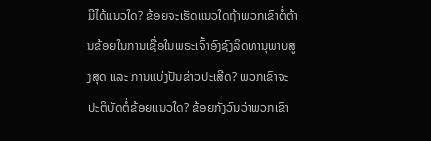ມີໄດ້ແນວໃດ? ຂ້ອຍຈະເຮັດແນວໃດຖ້າພວກເຂົາຕໍ່ຕ້ານຂ້ອຍໃນການເຊື່ອໃນພຣະເຈົ້າອົງຊົງລິດທານຸພາບສູງສຸດ ແລະ ການແບ່ງປັນຂ່າວປະເສີດ? ພວກເຂົາຈະປະຕິບັດຕໍ່ຂ້ອຍແນວໃດ? ຂ້ອຍກັງວົນວ່າພວກເຂົາ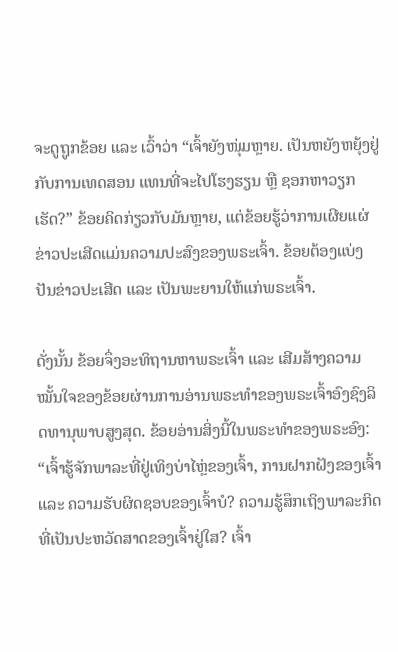ຈະດູຖູກຂ້ອຍ ແລະ ເວົ້າວ່າ “ເຈົ້າຍັງໜຸ່ມຫຼາຍ. ເປັນຫຍັງຫຍຸ້ງຢູ່ກັບການເທດສອນ ແທນທີ່ຈະໄປໂຮງຮຽນ ຫຼື ຊອກຫາວຽກເຮັດ?” ຂ້ອຍຄິດກ່ຽວກັບມັນຫຼາຍ, ແຕ່ຂ້ອຍຮູ້ວ່າການເຜີຍແຜ່ຂ່າວປະເສີດແມ່ນຄວາມປະສົງຂອງພຣະເຈົ້າ. ຂ້ອຍຕ້ອງແບ່ງປັນຂ່າວປະເສີດ ແລະ ເປັນພະຍານໃຫ້ແກ່ພຣະເຈົ້າ.

ດັ່ງນັ້ນ ຂ້ອຍຈຶ່ງອະທິຖານຫາພຣະເຈົ້າ ແລະ ເສີມສ້າງຄວາມໝັ້ນໃຈຂອງຂ້ອຍຜ່ານການອ່ານພຣະທຳຂອງພຣະເຈົ້າອົງຊົງລິດທານຸພາບສູງສຸດ. ຂ້ອຍອ່ານສິ່ງນີ້ໃນພຣະທຳຂອງພຣະອົງ: “ເຈົ້າຮູ້ຈັກພາລະທີ່ຢູ່ເທິງບ່າໄຫຼ່ຂອງເຈົ້າ, ການຝາກຝັງຂອງເຈົ້າ ແລະ ຄວາມຮັບຜິດຊອບຂອງເຈົ້າບໍ? ຄວາມຮູ້ສຶກເຖິງພາລະກິດທີ່ເປັນປະຫວັດສາດຂອງເຈົ້າຢູ່ໃສ? ເຈົ້າ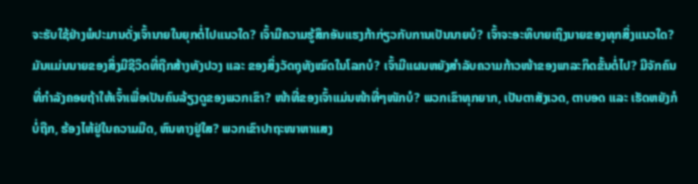ຈະຮັບໃຊ້ຢ່າງພໍປະມານດັ່ງເຈົ້ານາຍໃນຍຸກຕໍ່ໄປແນວໃດ? ເຈົ້າມີຄວາມຮູ້ສຶກອັນແຮງກ້າກ່ຽວກັບການເປັນນາຍບໍ? ເຈົ້າຈະອະທິບາຍເຖິງນາຍຂອງທຸກສິ່ງແນວໃດ? ມັນແມ່ນນາຍຂອງສິ່ງມີຊີວິດທີ່ຖືກສ້າງທັງປວງ ແລະ ຂອງສິ່ງວັດຖຸທັງໝົດໃນໂລກບໍ? ເຈົ້າມີແຜນຫຍັງສຳລັບຄວາມກ້າວໜ້າຂອງພາລະກິດຂັ້ນຕໍ່ໄປ? ມີຈັກຄົນທີ່ກຳລັງຄອຍຖ້າໃຫ້ເຈົ້າເພື່ອເປັນຄົນລ້ຽງດູຂອງພວກເຂົາ? ໜ້າທີ່ຂອງເຈົ້າແມ່ນໜ້າທີ່ໆໜັກບໍ? ພວກເຂົາທຸກຍາກ, ເປັນຕາສັງເວດ, ຕາບອດ ແລະ ເຮັດຫຍັງກໍບໍ່ຖືກ, ຮ້ອງໄຫ້ຢູ່ໃນຄວາມມືດ, ຫົນທາງຢູ່ໃສ? ພວກເຂົາປາຖະໜາຫາແສງ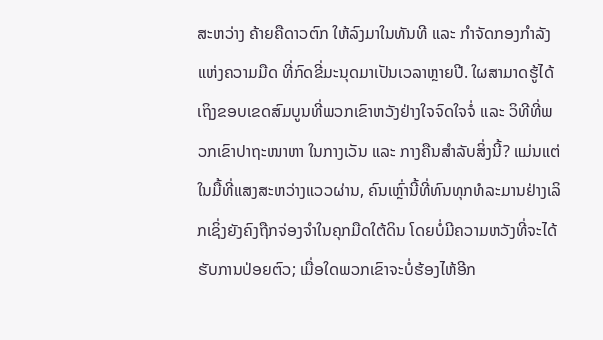ສະຫວ່າງ ຄ້າຍຄືດາວຕົກ ໃຫ້ລົງມາໃນທັນທີ ແລະ ກຳຈັດກອງກຳລັງແຫ່ງຄວາມມືດ ທີ່ກົດຂີ່ມະນຸດມາເປັນເວລາຫຼາຍປີ. ໃຜສາມາດຮູ້ໄດ້ເຖິງຂອບເຂດສົມບູນທີ່ພວກເຂົາຫວັງຢ່າງໃຈຈົດໃຈຈໍ່ ແລະ ວິທີທີ່ພວກເຂົາປາຖະໜາຫາ ໃນກາງເວັນ ແລະ ກາງຄືນສຳລັບສິ່ງນີ້? ແມ່ນແຕ່ໃນມື້ທີ່ແສງສະຫວ່າງແວວຜ່ານ, ຄົນເຫຼົ່ານີ້ທີ່ທົນທຸກທໍລະມານຢ່າງເລິກເຊິ່ງຍັງຄົງຖືກຈ່ອງຈຳໃນຄຸກມືດໃຕ້ດິນ ໂດຍບໍ່ມີຄວາມຫວັງທີ່ຈະໄດ້ຮັບການປ່ອຍຕົວ; ເມື່ອໃດພວກເຂົາຈະບໍ່ຮ້ອງໄຫ້ອີກ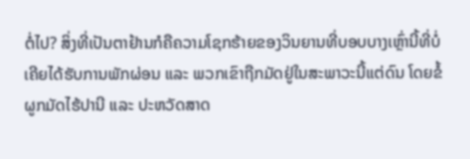ຕໍ່ໄປ? ສິ່ງທີ່ເປັນຕາຢ້ານກໍຄືຄວາມໂຊກຮ້າຍຂອງວິນຍານທີ່ບອບບາງເຫຼົ່ານີ້ທີ່ບໍ່ເຄີຍໄດ້ຮັບການພັກຜ່ອນ ແລະ ພວກເຂົາຖືກມັດຢູ່ໃນສະພາວະນີ້ແຕ່ດົນ ໂດຍຂໍ້ຜູກມັດໄຮ້ປານີ ແລະ ປະຫວັດສາດ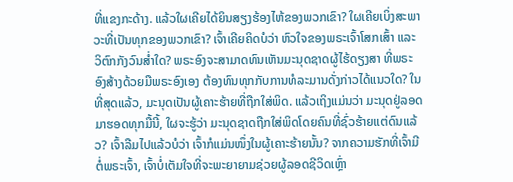ທີ່ແຂງກະດ້າງ. ແລ້ວໃຜເຄີຍໄດ້ຍິນສຽງຮ້ອງໄຫ້ຂອງພວກເຂົາ? ໃຜເຄີຍເບິ່ງສະພາວະທີ່ເປັນທຸກຂອງພວກເຂົາ? ເຈົ້າເຄີຍຄິດບໍວ່າ ຫົວໃຈຂອງພຣະເຈົ້າໂສກເສົ້າ ແລະ ວິຕົກກັງວົນສໍ່າໃດ? ພຣະອົງຈະສາມາດທົນເຫັນມະນຸດຊາດຜູ້ໄຮ້ດຽງສາ ທີ່ພຣະອົງສ້າງດ້ວຍມືພຣະອົງເອງ ຕ້ອງທົນທຸກກັບການທໍລະມານດັ່ງກ່າວໄດ້ແນວໃດ? ໃນທີ່ສຸດແລ້ວ, ມະນຸດເປັນຜູ້ເຄາະຮ້າຍທີ່ຖືກໃສ່ພິດ. ແລ້ວເຖິງແມ່ນວ່າ ມະນຸດຢູ່ລອດມາຮອດທຸກມື້ນີ້, ໃຜຈະຮູ້ວ່າ ມະນຸດຊາດຖືກໃສ່ພິດໂດຍຄົນທີ່ຊົ່ວຮ້າຍແຕ່ດົນແລ້ວ? ເຈົ້າລືມໄປແລ້ວບໍວ່າ ເຈົ້າກໍແມ່ນໜຶ່ງໃນຜູ້ເຄາະຮ້າຍນັ້ນ? ຈາກຄວາມຮັກທີ່ເຈົ້າມີຕໍ່ພຣະເຈົ້າ, ເຈົ້າບໍ່ເຕັມໃຈທີ່ຈະພະຍາຍາມຊ່ວຍຜູ້ລອດຊີວິດເຫຼົ່າ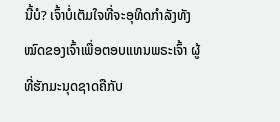ນີ້ບໍ? ເຈົ້າບໍ່ເຕັມໃຈທີ່ຈະອຸທິດກຳລັງທັງໝົດຂອງເຈົ້າເພື່ອຕອບແທນພຣະເຈົ້າ ຜູ້ທີ່ຮັກມະນຸດຊາດຄືກັບ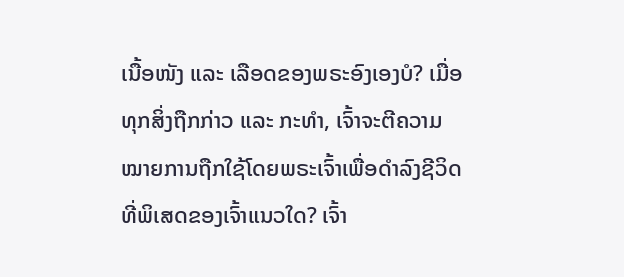ເນື້ອໜັງ ແລະ ເລືອດຂອງພຣະອົງເອງບໍ? ເມື່ອທຸກສິ່ງຖືກກ່າວ ແລະ ກະທຳ, ເຈົ້າຈະຕີຄວາມໝາຍການຖືກໃຊ້ໂດຍພຣະເຈົ້າເພື່ອດຳລົງຊີວິດທີ່ພິເສດຂອງເຈົ້າແນວໃດ? ເຈົ້າ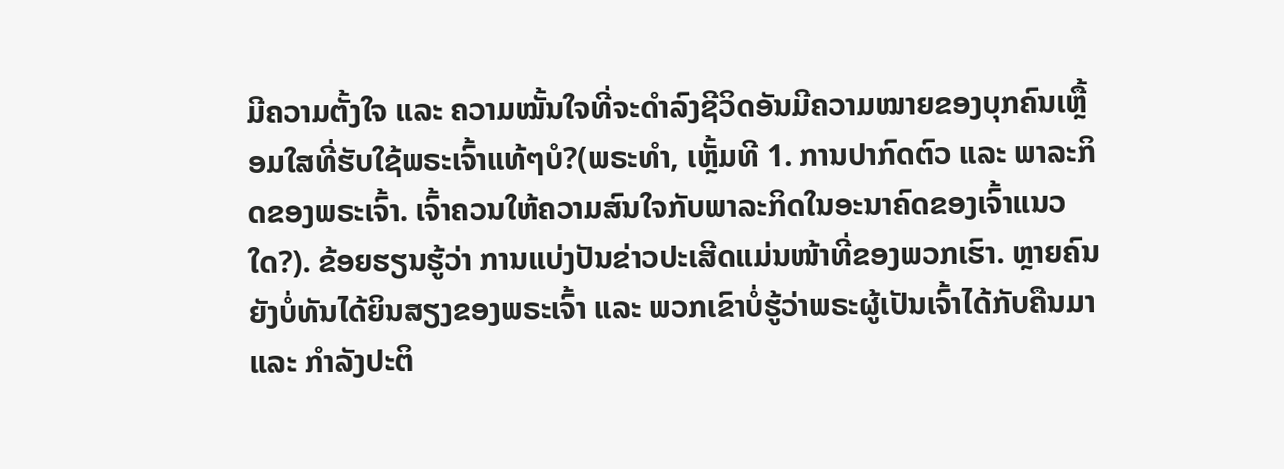ມີຄວາມຕັ້ງໃຈ ແລະ ຄວາມໝັ້ນໃຈທີ່ຈະດຳລົງຊີວິດອັນມີຄວາມໝາຍຂອງບຸກຄົນເຫຼື້ອມໃສທີ່ຮັບໃຊ້ພຣະເຈົ້າແທ້ໆບໍ?(ພຣະທຳ, ເຫຼັ້ມທີ 1. ການປາກົດຕົວ ແລະ ພາລະກິດຂອງພຣະເຈົ້າ. ເຈົ້າຄວນໃຫ້ຄວາມສົນໃຈກັບພາລະກິດໃນອະນາຄົດຂອງເຈົ້າແນວໃດ?). ຂ້ອຍຮຽນຮູ້ວ່າ ການແບ່ງປັນຂ່າວປະເສີດແມ່ນໜ້າທີ່ຂອງພວກເຮົາ. ຫຼາຍຄົນຍັງບໍ່ທັນໄດ້ຍິນສຽງຂອງພຣະເຈົ້າ ແລະ ພວກເຂົາບໍ່ຮູ້ວ່າພຣະຜູ້ເປັນເຈົ້າໄດ້ກັບຄືນມາ ແລະ ກຳລັງປະຕິ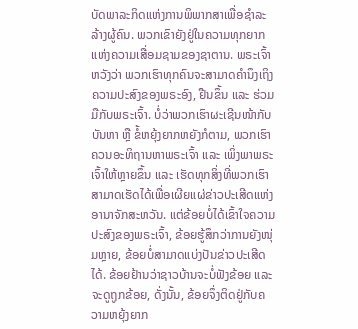ບັດພາລະກິດແຫ່ງການພິພາກສາເພື່ອຊຳລະລ້າງຜູ້ຄົນ. ພວກເຂົາຍັງຢູ່ໃນຄວາມທຸກຍາກແຫ່ງຄວາມເສື່ອມຊາມຂອງຊາຕານ. ພຣະເຈົ້າຫວັງວ່າ ພວກເຮົາທຸກຄົນຈະສາມາດຄຳນຶງເຖິງຄວາມປະສົງຂອງພຣະອົງ, ຢືນຂຶ້ນ ແລະ ຮ່ວມມືກັບພຣະເຈົ້າ. ບໍ່ວ່າພວກເຮົາຜະເຊີນໜ້າກັບບັນຫາ ຫຼື ຂໍ້ຫຍຸ້ງຍາກຫຍັງກໍຕາມ, ພວກເຮົາຄວນອະທິຖານຫາພຣະເຈົ້າ ແລະ ເພິ່ງພາພຣະເຈົ້າໃຫ້ຫຼາຍຂຶ້ນ ແລະ ເຮັດທຸກສິ່ງທີ່ພວກເຮົາສາມາດເຮັດໄດ້ເພື່ອເຜີຍແຜ່ຂ່າວປະເສີດແຫ່ງອານາຈັກສະຫວັນ. ແຕ່ຂ້ອຍບໍ່ໄດ້ເຂົ້າໃຈຄວາມປະສົງຂອງພຣະເຈົ້າ, ຂ້ອຍຮູ້ສຶກວ່າການຍັງໜຸ່ມຫຼາຍ, ຂ້ອຍບໍ່ສາມາດແບ່ງປັນຂ່າວປະເສີດໄດ້. ຂ້ອຍຢ້ານວ່າຊາວບ້ານຈະບໍ່ຟັງຂ້ອຍ ແລະ ຈະດູຖູກຂ້ອຍ, ດັ່ງນັ້ນ, ຂ້ອຍຈຶ່ງຕິດຢູ່ກັບຄວາມຫຍຸ້ງຍາກ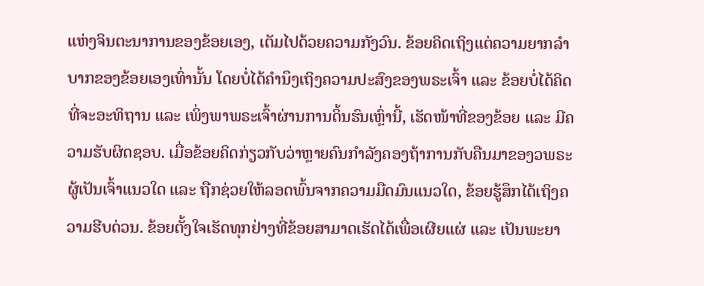ແຫ່ງຈິນຕະນາການຂອງຂ້ອຍເອງ, ເຕັມໄປດ້ວຍຄວາມກັງວົນ. ຂ້ອຍຄິດເຖິງແຕ່ຄວາມຍາກລຳບາກຂອງຂ້ອຍເອງເທົ່ານັ້ນ ໂດຍບໍ່ໄດ້ຄຳນຶງເຖິງຄວາມປະສົງຂອງພຣະເຈົ້າ ແລະ ຂ້ອຍບໍ່ໄດ້ຄິດທີ່ຈະອະທິຖານ ແລະ ເພິ່ງພາພຣະເຈົ້າຜ່ານການດິ້ນຮົນເຫຼົ່ານີ້, ເຮັດໜ້າທີ່ຂອງຂ້ອຍ ແລະ ມີຄວາມຮັບຜິດຊອບ. ເມື່ອຂ້ອຍຄິດກ່ຽວກັບວ່າຫຼາຍຄົນກຳລັງຄອງຖ້າການກັບຄືນມາຂອງວພຣະຜູ້ເປັນເຈົ້າແນວໃດ ແລະ ຖືກຊ່ວຍໃຫ້ລອດພົ້ນຈາກຄວາມມືດມົນແນວໃດ, ຂ້ອຍຮູ້ສຶກໄດ້ເຖິງຄວາມຮີບດ່ວນ. ຂ້ອຍຕັ້ງໃຈເຮັດທຸກຢ່າງທີ່ຂ້ອຍສາມາດເຮັດໄດ້ເພື່ອເຜີຍແຜ່ ແລະ ເປັນພະຍາ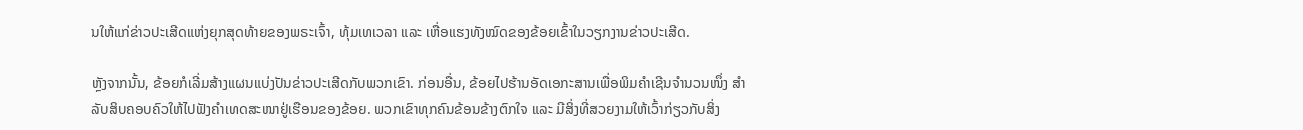ນໃຫ້ແກ່ຂ່າວປະເສີດແຫ່ງຍຸກສຸດທ້າຍຂອງພຣະເຈົ້າ, ທຸ້ມເທເວລາ ແລະ ເຫື່ອແຮງທັງໝົດຂອງຂ້ອຍເຂົ້າໃນວຽກງານຂ່າວປະເສີດ.

ຫຼັງຈາກນັ້ນ, ຂ້ອຍກໍເລີ່ມສ້າງແຜນແບ່ງປັນຂ່າວປະເສີດກັບພວກເຂົາ. ກ່ອນອື່ນ, ຂ້ອຍໄປຮ້ານອັດເອກະສານເພື່ອພິມຄຳເຊີນຈຳນວນໜຶ່ງ ສຳລັບສິບຄອບຄົວໃຫ້ໄປຟັງຄຳເທດສະໜາຢູ່ເຮືອນຂອງຂ້ອຍ. ພວກເຂົາທຸກຄົນຂ້ອນຂ້າງຕົກໃຈ ແລະ ມີສິ່ງທີ່ສວຍງາມໃຫ້ເວົ້າກ່ຽວກັບສິ່ງ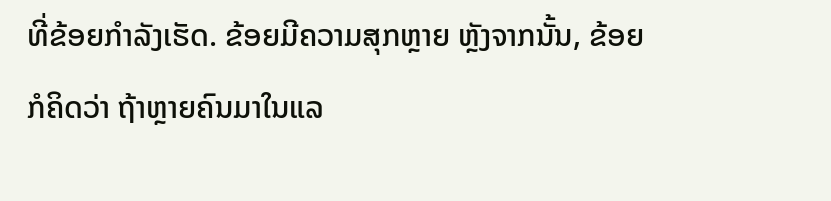ທີ່ຂ້ອຍກຳລັງເຮັດ. ຂ້ອຍມີຄວາມສຸກຫຼາຍ ຫຼັງຈາກນັ້ນ, ຂ້ອຍກໍຄິດວ່າ ຖ້າຫຼາຍຄົນມາໃນແລ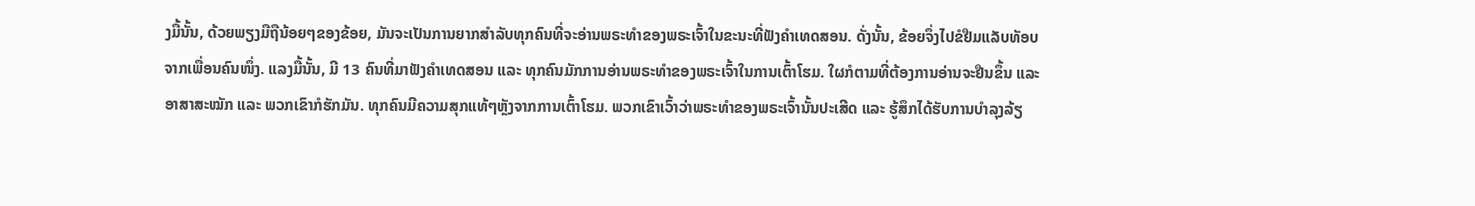ງມື້ນັ້ນ, ດ້ວຍພຽງມືຖືນ້ອຍໆຂອງຂ້ອຍ, ມັນຈະເປັນການຍາກສຳລັບທຸກຄົນທີ່ຈະອ່ານພຣະທຳຂອງພຣະເຈົ້າໃນຂະນະທີ່ຟັງຄຳເທດສອນ. ດັ່ງນັ້ນ, ຂ້ອຍຈຶ່ງໄປຂໍຢືມແລັບທັອບຈາກເພື່ອນຄົນໜຶ່ງ. ແລງມື້ນັ້ນ, ມີ 13 ຄົນທີ່ມາຟັງຄຳເທດສອນ ແລະ ທຸກຄົນມັກການອ່ານພຣະທຳຂອງພຣະເຈົ້າໃນການເຕົ້າໂຮມ. ໃຜກໍຕາມທີ່ຕ້ອງການອ່ານຈະຢືນຂຶ້ນ ແລະ ອາສາສະໝັກ ແລະ ພວກເຂົາກໍຮັກມັນ. ທຸກຄົນມີຄວາມສຸກແທ້ໆຫຼັງຈາກການເຕົ້າໂຮມ. ພວກເຂົາເວົ້າວ່າພຣະທຳຂອງພຣະເຈົ້ານັ້ນປະເສີດ ແລະ ຮູ້ສຶກໄດ້ຮັບການບຳລຸງລ້ຽ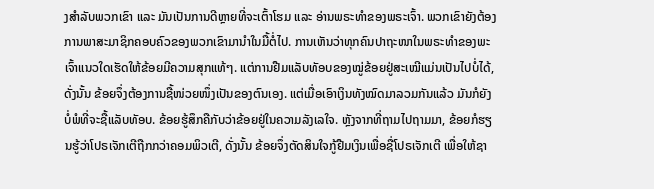ງສຳລັບພວກເຂົາ ແລະ ມັນເປັນການດີຫຼາຍທີ່ຈະເຕົ້າໂຮມ ແລະ ອ່ານພຣະທຳຂອງພຣະເຈົ້າ. ພວກເຂົາຍັງຕ້ອງການພາສະມາຊິກຄອບຄົວຂອງພວກເຂົາມານຳໃນມື້ຕໍ່ໄປ. ການເຫັນວ່າທຸກຄົນປາຖະໜາໃນພຣະທຳຂອງພະເຈົ້າແນວໃດເຮັດໃຫ້ຂ້ອຍມີຄວາມສຸກແທ້ໆ. ແຕ່ການຢືມແລັບທັອບຂອງໝູ່ຂ້ອຍຢູ່ສະເໝີແມ່ນເປັນໄປບໍ່ໄດ້, ດັ່ງນັ້ນ ຂ້ອຍຈຶ່ງຕ້ອງການຊື້ໜ່ວຍໜຶ່ງເປັນຂອງຕົນເອງ. ແຕ່ເມື່ອເອົາເງິນທັງໝົດມາລວມກັນແລ້ວ ມັນກໍຍັງບໍ່ພໍທີ່ຈະຊື້ແລັບທັອບ. ຂ້ອຍຮູ້ສຶກຄືກັບວ່າຂ້ອຍຢູ່ໃນຄວາມລັງເລໃຈ. ຫຼັງຈາກທີ່ຖາມໄປຖາມມາ, ຂ້ອຍກໍຮຽນຮູ້ວ່າໂປຣເຈັກເຕີຖືກກວ່າຄອມພິວເຕີ, ດັ່ງນັ້ນ ຂ້ອຍຈຶ່ງຕັດສິນໃຈກູ້ຢືມເງິນເພື່ອຊື່ໂປຣເຈັກເຕີ ເພື່ອໃຫ້ຊາ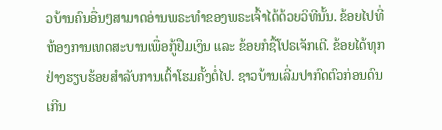ວບ້ານຄົນອື່ນໆສາມາດອ່ານພຣະທຳຂອງພຣະເຈົ້າໄດ້ດ້ວຍວິທີນັ້ນ. ຂ້ອຍໄປທີ່ຫ້ອງການເທດສະບານເພື່ອກູ້ຢືມເງິນ ແລະ ຂ້ອຍກໍຊື້ໂປຣເຈັກເຕີ. ຂ້ອຍໄດ້ທຸກຢ່າງຮຽບຮ້ອຍສຳລັບການເຕົ້າໂຮມຄັ້ງຕໍ່ໄປ. ຊາວບ້ານເລີ່ມປາກົດຕົວກ່ອນດົນເກີນ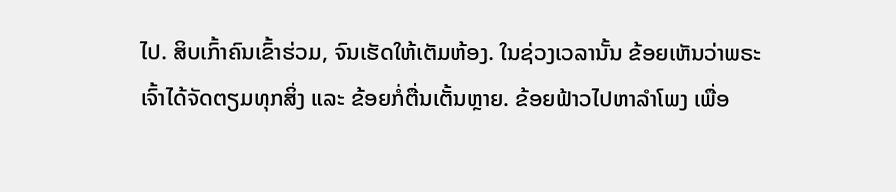ໄປ. ສິບເກົ້າຄົນເຂົ້າຮ່ວມ, ຈົນເຮັດໃຫ້ເຕັມຫ້ອງ. ໃນຊ່ວງເວລານັ້ນ ຂ້ອຍເຫັນວ່າພຣະເຈົ້າໄດ້ຈັດຕຽມທຸກສິ່ງ ແລະ ຂ້ອຍກໍ່ຕື່ນເຕັ້ນຫຼາຍ. ຂ້ອຍຟ້າວໄປຫາລຳໂພງ ເພື່ອ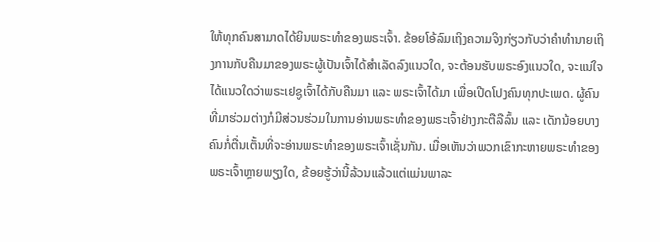ໃຫ້ທຸກຄົນສາມາດໄດ້ຍິນພຣະທຳຂອງພຣະເຈົ້າ. ຂ້ອຍໂອ້ລົມເຖິງຄວາມຈິງກ່ຽວກັບວ່າຄຳທຳນາຍເຖິງການກັບຄືນມາຂອງພຣະຜູ້ເປັນເຈົ້າໄດ້ສຳເລັດລົງແນວໃດ, ຈະຕ້ອນຮັບພຣະອົງແນວໃດ, ຈະແນ່ໃຈໄດ້ແນວໃດວ່າພຣະເຢຊູເຈົ້າໄດ້ກັບຄືນມາ ແລະ ພຣະເຈົ້າໄດ້ມາ ເພື່ອເປີດໂປງຄົນທຸກປະເພດ. ຜູ້ຄົນທີ່ມາຮ່ວມຕ່າງກໍມີສ່ວນຮ່ວມໃນການອ່ານພຣະທຳຂອງພຣະເຈົ້າຢ່າງກະຕືລືລົ້ນ ແລະ ເດັກນ້ອຍບາງຄົນກໍ່ຕື່ນເຕັ້ນທີ່ຈະອ່ານພຣະທຳຂອງພຣະເຈົ້າເຊັ່ນກັນ. ເມື່ອເຫັນວ່າພວກເຂົາກະຫາຍພຣະທຳຂອງພຣະເຈົ້າຫຼາຍພຽງໃດ, ຂ້ອຍຮູ້ວ່ານີ້ລ້ວນແລ້ວແຕ່ແມ່ນພາລະ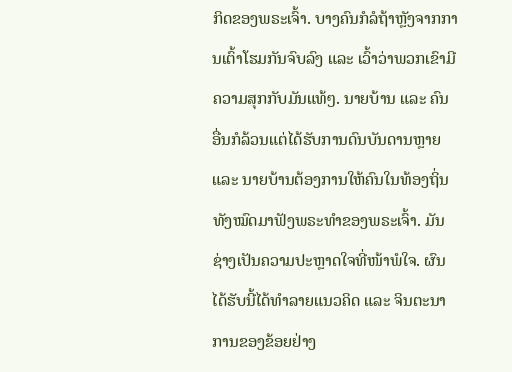ກິດຂອງພຣະເຈົ້າ. ບາງຄົນກໍລໍຖ້າຫຼັງຈາກການເຕົ້າໂຮມກັນຈົບລົງ ແລະ ເວົ້າວ່າພວກເຂົາມີຄວາມສຸກກັບມັນແທ້ໆ. ນາຍບ້ານ ແລະ ຄົນອື່ນກໍລ້ວນແຕ່ໄດ້ຮັບການດົນບັນດານຫຼາຍ ແລະ ນາຍບ້ານຕ້ອງການໃຫ້ຄົນໃນທ້ອງຖິ່ນທັງໝົດມາຟັງພຣະທຳຂອງພຣະເຈົ້າ. ມັນຊ່າງເປັນຄວາມປະຫຼາດໃຈທີ່ໜ້າພໍໃຈ. ຜົນໄດ້ຮັບນີ້ໄດ້ທຳລາຍແນວຄິດ ແລະ ຈິນຕະນາການຂອງຂ້ອຍຢ່າງ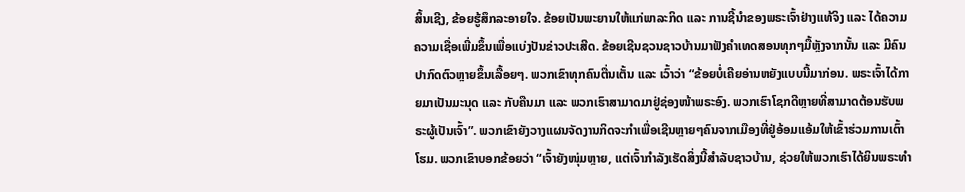ສິ້ນເຊີງ, ຂ້ອຍຮູ້ສຶກລະອາຍໃຈ. ຂ້ອຍເປັນພະຍານໃຫ້ແກ່ພາລະກິດ ແລະ ການຊີ້ນໍາຂອງພຣະເຈົ້າຢ່າງແທ້ຈິງ ແລະ ໄດ້ຄວາມຄວາມເຊື່ອເພີ່ມຂຶ້ນເພື່ອແບ່ງປັນຂ່າວປະເສີດ. ຂ້ອຍເຊີນຊວນຊາວບ້ານມາຟັງຄຳເທດສອນທຸກໆມື້ຫຼັງຈາກນັ້ນ ແລະ ມີຄົນປາກົດຕົວຫຼາຍຂຶ້ນເລື້ອຍໆ. ພວກເຂົາທຸກຄົນຕື່ນເຕັ້ນ ແລະ ເວົ້າວ່າ “ຂ້ອຍບໍ່ເຄີຍອ່ານຫຍັງແບບນີ້ມາກ່ອນ. ພຣະເຈົ້າໄດ້ກາຍມາເປັນມະນຸດ ແລະ ກັບຄືນມາ ແລະ ພວກເຮົາສາມາດມາຢູ່ຊ່ອງໜ້າພຣະອົງ. ພວກເຮົາໂຊກດີຫຼາຍທີ່ສາມາດຕ້ອນຮັບພຣະຜູ້ເປັນເຈົ້າ”. ພວກເຂົາຍັງວາງແຜນຈັດງານກິດຈະກຳເພື່ອເຊີນຫຼາຍໆຄົນຈາກເມືອງທີ່ຢູ່ອ້ອມແອ້ມໃຫ້ເຂົ້າຮ່ວມການເຕົ້າໂຮມ. ພວກເຂົາບອກຂ້ອຍວ່າ “ເຈົ້າຍັງໜຸ່ມຫຼາຍ, ແຕ່ເຈົ້າກຳລັງເຮັດສິ່ງນີ້ສຳລັບຊາວບ້ານ, ຊ່ວຍໃຫ້ພວກເຮົາໄດ້ຍິນພຣະທຳ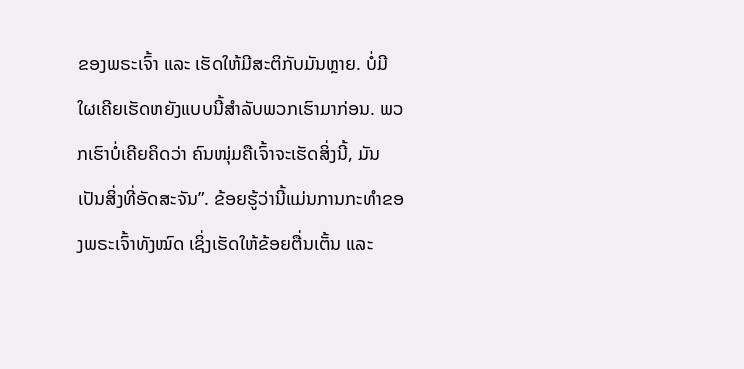ຂອງພຣະເຈົ້າ ແລະ ເຮັດໃຫ້ມີສະຕິກັບມັນຫຼາຍ. ບໍ່ມີໃຜເຄີຍເຮັດຫຍັງແບບນີ້ສຳລັບພວກເຮົາມາກ່ອນ. ພວກເຮົາບໍ່ເຄີຍຄິດວ່າ ຄົນໜຸ່ມຄືເຈົ້າຈະເຮັດສິ່ງນີ້, ມັນເປັນສິ່ງທີ່ອັດສະຈັນ”. ຂ້ອຍຮູ້ວ່ານີ້ແມ່ນການກະທຳຂອງພຣະເຈົ້າທັງໝົດ ເຊິ່ງເຮັດໃຫ້ຂ້ອຍຕື່ນເຕັ້ນ ແລະ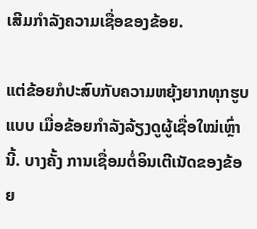ເສີມກຳລັງຄວາມເຊື່ອຂອງຂ້ອຍ.

ແຕ່ຂ້ອຍກໍປະສົບກັບຄວາມຫຍຸ້ງຍາກທຸກຮູບແບບ ເມື່ອຂ້ອຍກຳລັງລ້ຽງດູຜູ້ເຊື່ອໃໝ່ເຫຼົ່ານີ້. ບາງຄັ້ງ ການເຊື່ອມຕໍ່ອິນເຕີເນັດຂອງຂ້ອຍ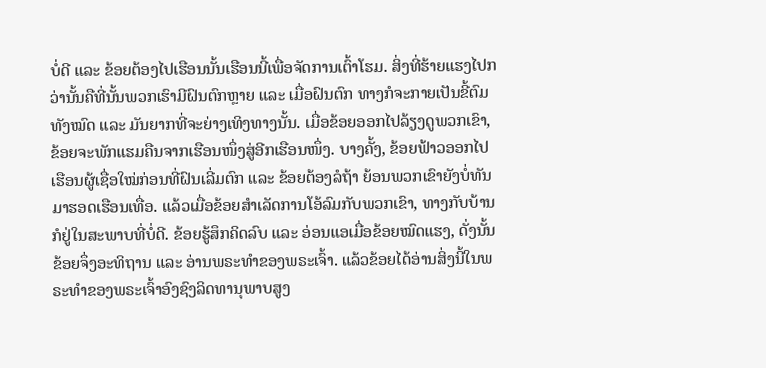ບໍ່ດີ ແລະ ຂ້ອຍຕ້ອງໄປເຮືອນນັ້ນເຮືອນນີ້ເພື່ອຈັດການເຕົ້າໂຮມ. ສິ່ງທີ່ຮ້າຍແຮງໄປກວ່ານັ້ນຄືທີ່ນັ້ນພວກເຮົາມີຝົນຕົກຫຼາຍ ແລະ ເມື່ອຝົນຕົກ ທາງກໍຈະກາຍເປັນຂີ້ຕົມທັງໝົດ ແລະ ມັນຍາກທີ່ຈະຍ່າງເທິງທາງນັ້ນ. ເມື່ອຂ້ອຍອອກໄປລ້ຽງດູພວກເຂົາ, ຂ້ອຍຈະພັກແຮມຄືນຈາກເຮືອນໜຶ່ງສູ່ອີກເຮືອນໜຶ່ງ. ບາງຄັ້ງ, ຂ້ອຍຟ້າວອອກໄປເຮືອນຜູ້ເຊື່ອໃໝ່ກ່ອນທີ່ຝົນເລີ່ມຕົກ ແລະ ຂ້ອຍຕ້ອງລໍຖ້າ ຍ້ອນພວກເຂົາຍັງບໍ່ທັນມາຮອດເຮືອນເທື່ອ. ແລ້ວເມື່ອຂ້ອຍສຳເລັດການໂອ້ລົມກັບພວກເຂົາ, ທາງກັບບ້ານກໍຢູ່ໃນສະພາບທີ່ບໍ່ດີ. ຂ້ອຍຮູ້ສຶກຄິດລົບ ແລະ ອ່ອນແອເມື່ອຂ້ອຍໝົດແຮງ, ດັ່ງນັ້ນ ຂ້ອຍຈຶ່ງອະທິຖານ ແລະ ອ່ານພຣະທຳຂອງພຣະເຈົ້າ. ແລ້ວຂ້ອຍໄດ້ອ່ານສິ່ງນີ້ໃນພຣະທຳຂອງພຣະເຈົ້າອົງຊົງລິດທານຸພາບສູງ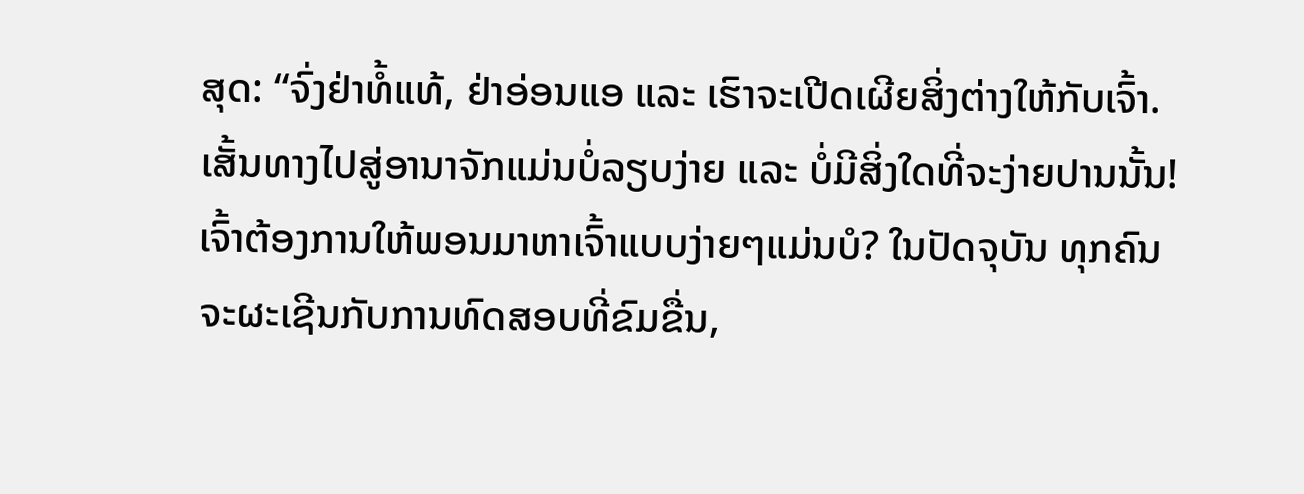ສຸດ: “ຈົ່ງຢ່າທໍ້ແທ້, ຢ່າອ່ອນແອ ແລະ ເຮົາຈະເປີດເຜີຍສິ່ງຕ່າງໃຫ້ກັບເຈົ້າ. ເສັ້ນທາງໄປສູ່ອານາຈັກແມ່ນບໍ່ລຽບງ່າຍ ແລະ ບໍ່ມີສິ່ງໃດທີ່ຈະງ່າຍປານນັ້ນ! ເຈົ້າຕ້ອງການໃຫ້ພອນມາຫາເຈົ້າແບບງ່າຍໆແມ່ນບໍ? ໃນປັດຈຸບັນ ທຸກຄົນຈະຜະເຊີນກັບການທົດສອບທີ່ຂົມຂື່ນ,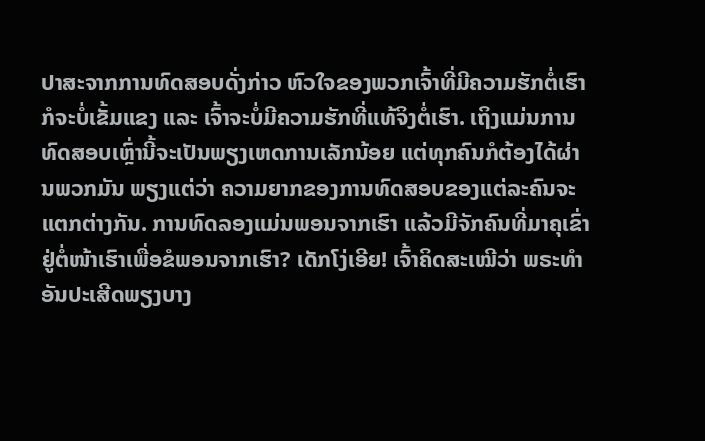ປາສະຈາກການທົດສອບດັ່ງກ່າວ ຫົວໃຈຂອງພວກເຈົ້າທີ່ມີຄວາມຮັກຕໍ່ເຮົາກໍຈະບໍ່ເຂັ້ມແຂງ ແລະ ເຈົ້າຈະບໍ່ມີຄວາມຮັກທີ່ແທ້ຈິງຕໍ່ເຮົາ. ເຖິງແມ່ນການທົດສອບເຫຼົ່ານີ້ຈະເປັນພຽງເຫດການເລັກນ້ອຍ ແຕ່ທຸກຄົນກໍຕ້ອງໄດ້ຜ່ານພວກມັນ ພຽງແຕ່ວ່າ ຄວາມຍາກຂອງການທົດສອບຂອງແຕ່ລະຄົນຈະແຕກຕ່າງກັນ. ການທົດລອງແມ່ນພອນຈາກເຮົາ ແລ້ວມີຈັກຄົນທີ່ມາຄຸເຂົ່າຢູ່ຕໍ່ໜ້າເຮົາເພື່ອຂໍພອນຈາກເຮົາ? ເດັກໂງ່ເອີຍ! ເຈົ້າຄິດສະເໝີວ່າ ພຣະທໍາອັນປະເສີດພຽງບາງ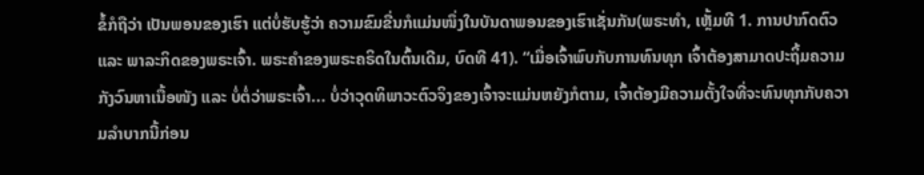ຂໍ້ກໍຖືວ່າ ເປັນພອນຂອງເຮົາ ແຕ່ບໍ່ຮັບຮູ້ວ່າ ຄວາມຂົມຂື່ນກໍແມ່ນໜຶ່ງໃນບັນດາພອນຂອງເຮົາເຊັ່ນກັນ(ພຣະທຳ, ເຫຼັ້ມທີ 1. ການປາກົດຕົວ ແລະ ພາລະກິດຂອງພຣະເຈົ້າ. ພຣະຄຳຂອງພຣະຄຣິດໃນຕົ້ນເດີມ, ບົດທີ 41). “ເມື່ອເຈົ້າພົບກັບການທົນທຸກ ເຈົ້າຕ້ອງສາມາດປະຖິ້ມຄວາມກັງວົນຫາເນື້ອໜັງ ແລະ ບໍ່ຕໍ່ວ່າພຣະເຈົ້າ... ບໍ່ວ່າວຸດທິພາວະຕົວຈິງຂອງເຈົ້າຈະແມ່ນຫຍັງກໍຕາມ, ເຈົ້າຕ້ອງມີຄວາມຕັ້ງໃຈທີ່ຈະທົນທຸກກັບຄວາມລໍາບາກນີ້ກ່ອນ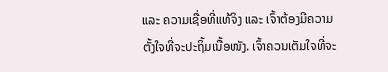ແລະ ຄວາມເຊື່ອທີ່ແທ້ຈິງ ແລະ ເຈົ້າຕ້ອງມີຄວາມຕັ້ງໃຈທີ່ຈະປະຖິ້ມເນື້ອໜັງ. ເຈົ້າຄວນເຕັມໃຈທີ່ຈະ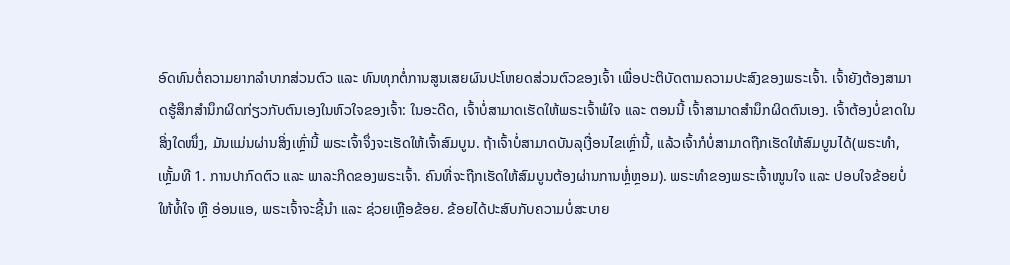ອົດທົນຕໍ່ຄວາມຍາກລໍາບາກສ່ວນຕົວ ແລະ ທົນທຸກຕໍ່ການສູນເສຍຜົນປະໂຫຍດສ່ວນຕົວຂອງເຈົ້າ ເພື່ອປະຕິບັດຕາມຄວາມປະສົງຂອງພຣະເຈົ້າ. ເຈົ້າຍັງຕ້ອງສາມາດຮູ້ສຶກສຳນຶກຜິດກ່ຽວກັບຕົນເອງໃນຫົວໃຈຂອງເຈົ້າ: ໃນອະດີດ, ເຈົ້າບໍ່ສາມາດເຮັດໃຫ້ພຣະເຈົ້າພໍໃຈ ແລະ ຕອນນີ້ ເຈົ້າສາມາດສໍານຶກຜິດຕົນເອງ. ເຈົ້າຕ້ອງບໍ່ຂາດໃນສິ່ງໃດໜຶ່ງ, ມັນແມ່ນຜ່ານສິ່ງເຫຼົ່ານີ້ ພຣະເຈົ້າຈຶ່ງຈະເຮັດໃຫ້ເຈົ້າສົມບູນ. ຖ້າເຈົ້າບໍ່ສາມາດບັນລຸເງື່ອນໄຂເຫຼົ່ານີ້, ແລ້ວເຈົ້າກໍບໍ່ສາມາດຖືກເຮັດໃຫ້ສົມບູນໄດ້(ພຣະທຳ, ເຫຼັ້ມທີ 1. ການປາກົດຕົວ ແລະ ພາລະກິດຂອງພຣະເຈົ້າ. ຄົນທີ່ຈະຖືກເຮັດໃຫ້ສົມບູນຕ້ອງຜ່ານການຫຼໍ່ຫຼອມ). ພຣະທຳຂອງພຣະເຈົ້າໜູນໃຈ ແລະ ປອບໃຈຂ້ອຍບໍ່ໃຫ້ທໍ້ໃຈ ຫຼື ອ່ອນແອ, ພຣະເຈົ້າຈະຊີ້ນຳ ແລະ ຊ່ວຍເຫຼືອຂ້ອຍ. ຂ້ອຍໄດ້ປະສົບກັບຄວາມບໍ່ສະບາຍ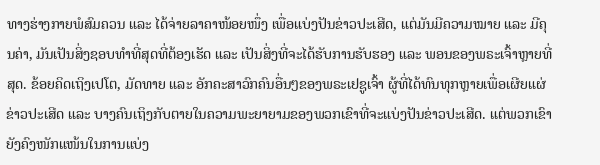ທາງຮ່າງກາຍພໍສົມຄວນ ແລະ ໄດ້ຈ່າຍລາຄາໜ້ອຍໜຶ່ງ ເພື່ອແບ່ງປັນຂ່າວປະເສີດ, ແຕ່ມັນມີຄວາມໝາຍ ແລະ ມີຄຸນຄ່າ, ມັນເປັນສິ່ງຊອບທຳທີ່ສຸດທີ່ຕ້ອງເຮັດ ແລະ ເປັນສິ່ງທີ່ຈະໄດ້ຮັບການຮັບຮອງ ແລະ ພອນຂອງພຣະເຈົ້າຫຼາຍທີ່ສຸດ. ຂ້ອຍຄິດເຖິງເປໂຕ, ມັດທາຍ ແລະ ອັກຄະສາວົກຄົນອື່ນໆຂອງພຣະເຢຊູເຈົ້າ ຜູ້ທີ່ໄດ້ທົນທຸກຫຼາຍເພື່ອເຜີຍແຜ່ຂ່າວປະເສີດ ແລະ ບາງຄົນເຖິງກັບຕາຍໃນຄວາມພະຍາຍາມຂອງພວກເຂົາທີ່ຈະແບ່ງປັນຂ່າວປະເສີດ. ແຕ່ພວກເຂົາຍັງຄົງໜັກແໜ້ນໃນການແບ່ງ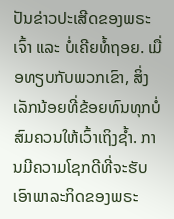ປັນຂ່າວປະເສີດຂອງພຣະເຈົ້າ ແລະ ບໍ່ເຄີຍທໍ້ຖອຍ. ເມື່ອທຽບກັບພວກເຂົາ, ສິ່ງເລັກນ້ອຍທີ່ຂ້ອຍທົນທຸກບໍ່ສົມຄວນໃຫ້ເວົ້າເຖິງຊ້ຳ. ການມີຄວາມໂຊກດີທີ່ຈະຮັບເອົາພາລະກິດຂອງພຣະ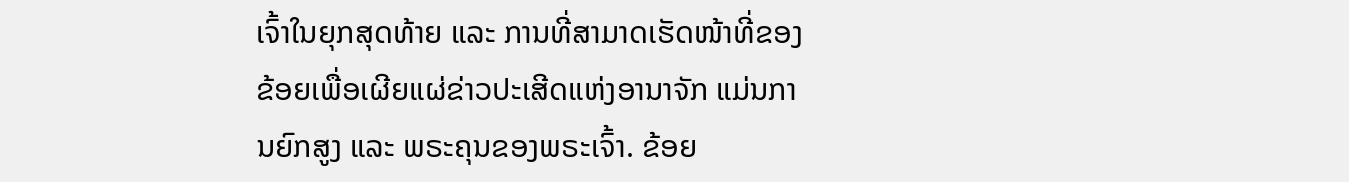ເຈົ້າໃນຍຸກສຸດທ້າຍ ແລະ ການທີ່ສາມາດເຮັດໜ້າທີ່ຂອງຂ້ອຍເພື່ອເຜີຍແຜ່ຂ່າວປະເສີດແຫ່ງອານາຈັກ ແມ່ນການຍົກສູງ ແລະ ພຣະຄຸນຂອງພຣະເຈົ້າ. ຂ້ອຍ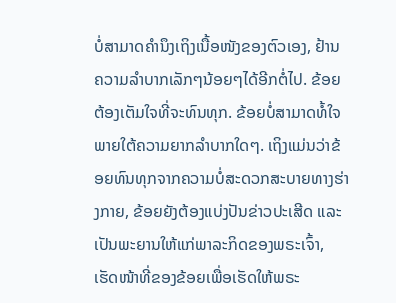ບໍ່ສາມາດຄຳນຶງເຖິງເນື້ອໜັງຂອງຕົວເອງ, ຢ້ານຄວາມລຳບາກເລັກໆນ້ອຍໆໄດ້ອີກຕໍ່ໄປ. ຂ້ອຍຕ້ອງເຕັມໃຈທີ່ຈະທົນທຸກ. ຂ້ອຍບໍ່ສາມາດທໍ້ໃຈພາຍໃຕ້ຄວາມຍາກລຳບາກໃດໆ. ເຖິງແມ່ນວ່າຂ້ອຍທົນທຸກຈາກຄວາມບໍ່ສະດວກສະບາຍທາງຮ່າງກາຍ, ຂ້ອຍຍັງຕ້ອງແບ່ງປັນຂ່າວປະເສີດ ແລະ ເປັນພະຍານໃຫ້ແກ່ພາລະກິດຂອງພຣະເຈົ້າ, ເຮັດໜ້າທີ່ຂອງຂ້ອຍເພື່ອເຮັດໃຫ້ພຣະ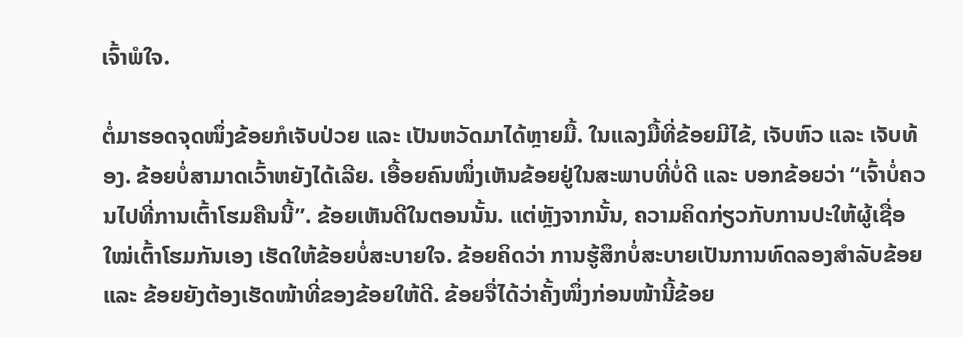ເຈົ້າພໍໃຈ.

ຕໍ່ມາຮອດຈຸດໜຶ່ງຂ້ອຍກໍເຈັບປ່ວຍ ແລະ ເປັນຫວັດມາໄດ້ຫຼາຍມື້. ໃນແລງມື້ທີ່ຂ້ອຍມີໄຂ້, ເຈັບຫົວ ແລະ ເຈັບທ້ອງ. ຂ້ອຍບໍ່ສາມາດເວົ້າຫຍັງໄດ້ເລີຍ. ເອື້ອຍຄົນໜຶ່ງເຫັນຂ້ອຍຢູ່ໃນສະພາບທີ່ບໍ່ດີ ແລະ ບອກຂ້ອຍວ່າ “ເຈົ້າບໍ່ຄວນໄປທີ່ການເຕົ້າໂຮມຄືນນີ້”. ຂ້ອຍເຫັນດີໃນຕອນນັ້ນ. ແຕ່ຫຼັງຈາກນັ້ນ, ຄວາມຄິດກ່ຽວກັບການປະໃຫ້ຜູ້ເຊື່ອໃໝ່ເຕົ້າໂຮມກັນເອງ ເຮັດໃຫ້ຂ້ອຍບໍ່ສະບາຍໃຈ. ຂ້ອຍຄິດວ່າ ການຮູ້ສຶກບໍ່ສະບາຍເປັນການທົດລອງສຳລັບຂ້ອຍ ແລະ ຂ້ອຍຍັງຕ້ອງເຮັດໜ້າທີ່ຂອງຂ້ອຍໃຫ້ດີ. ຂ້ອຍຈື່ໄດ້ວ່າຄັ້ງໜຶ່ງກ່ອນໜ້ານີ້ຂ້ອຍ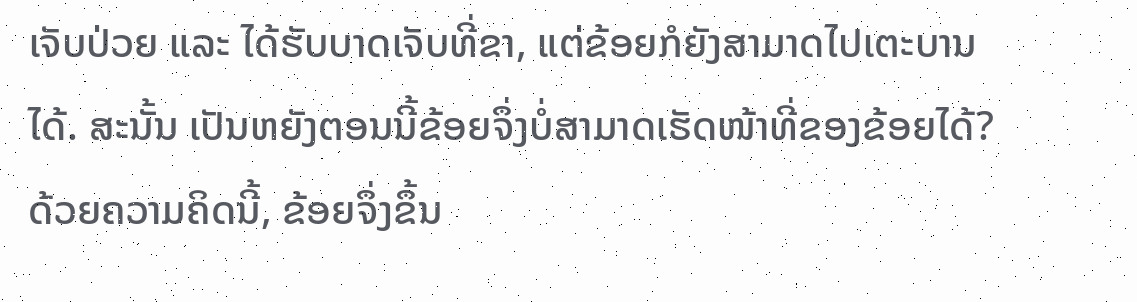ເຈັບປ່ວຍ ແລະ ໄດ້ຮັບບາດເຈັບທີ່ຂາ, ແຕ່ຂ້ອຍກໍຍັງສາມາດໄປເຕະບານໄດ້. ສະນັ້ນ ເປັນຫຍັງຕອນນີ້ຂ້ອຍຈຶ່ງບໍ່ສາມາດເຮັດໜ້າທີ່ຂອງຂ້ອຍໄດ້? ດ້ວຍຄວາມຄິດນີ້, ຂ້ອຍຈຶ່ງຂຶ້ນ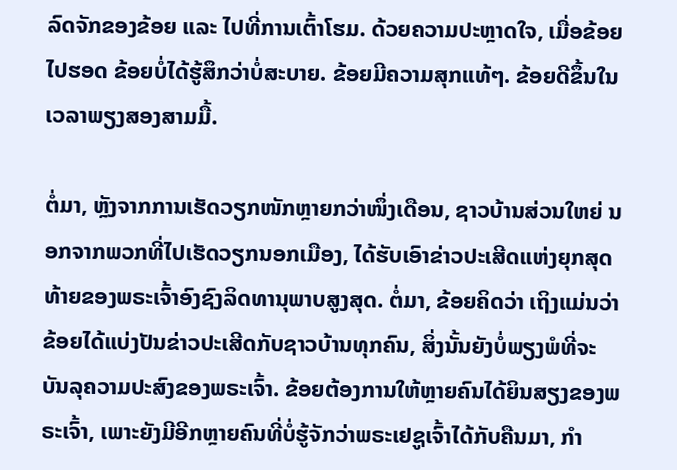ລົດຈັກຂອງຂ້ອຍ ແລະ ໄປທີ່ການເຕົ້າໂຮມ. ດ້ວຍຄວາມປະຫຼາດໃຈ, ເມື່ອຂ້ອຍໄປຮອດ ຂ້ອຍບໍ່ໄດ້ຮູ້ສຶກວ່າບໍ່ສະບາຍ. ຂ້ອຍມີຄວາມສຸກແທ້ໆ. ຂ້ອຍດີຂຶ້ນໃນເວລາພຽງສອງສາມມື້.

ຕໍ່ມາ, ຫຼັງຈາກການເຮັດວຽກໜັກຫຼາຍກວ່າໜຶ່ງເດືອນ, ຊາວບ້ານສ່ວນໃຫຍ່ ນອກຈາກພວກທີ່ໄປເຮັດວຽກນອກເມືອງ, ໄດ້ຮັບເອົາຂ່າວປະເສີດແຫ່ງຍຸກສຸດທ້າຍຂອງພຣະເຈົ້າອົງຊົງລິດທານຸພາບສູງສຸດ. ຕໍ່ມາ, ຂ້ອຍຄິດວ່າ ເຖິງແມ່ນວ່າຂ້ອຍໄດ້ແບ່ງປັນຂ່າວປະເສີດກັບຊາວບ້ານທຸກຄົນ, ສິ່ງນັ້ນຍັງບໍ່ພຽງພໍທີ່ຈະບັນລຸຄວາມປະສົງຂອງພຣະເຈົ້າ. ຂ້ອຍຕ້ອງການໃຫ້ຫຼາຍຄົນໄດ້ຍິນສຽງຂອງພຣະເຈົ້າ, ເພາະຍັງມີອີກຫຼາຍຄົນທີ່ບໍ່ຮູ້ຈັກວ່າພຣະເຢຊູເຈົ້າໄດ້ກັບຄືນມາ, ກໍາ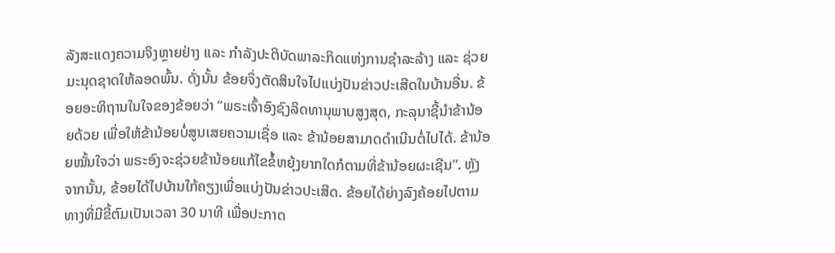ລັງສະແດງຄວາມຈິງຫຼາຍຢ່າງ ແລະ ກຳລັງປະຕິບັດພາລະກິດແຫ່ງການຊຳລະລ້າງ ແລະ ຊ່ວຍມະນຸດຊາດໃຫ້ລອດພົ້ນ. ດັ່ງນັ້ນ ຂ້ອຍຈຶ່ງຕັດສິນໃຈໄປແບ່ງປັນຂ່າວປະເສີດໃນບ້ານອື່ນ. ຂ້ອຍອະທິຖານໃນໃຈຂອງຂ້ອຍວ່າ “ພຣະເຈົ້າອົງຊົງລິດທານຸພາບສູງສຸດ, ກະລຸນາຊີ້ນຳຂ້ານ້ອຍດ້ວຍ ເພື່ອໃຫ້ຂ້ານ້ອຍບໍ່ສູນເສຍຄວາມເຊື່ອ ແລະ ຂ້ານ້ອຍສາມາດດຳເນີນຕໍ່ໄປໄດ້. ຂ້ານ້ອຍໝັ້ນໃຈວ່າ ພຣະອົງຈະຊ່ວຍຂ້ານ້ອຍແກ້ໄຂຂໍ້ຫຍຸ້ງຍາກໃດກໍຕາມທີ່ຂ້ານ້ອຍຜະເຊີນ”. ຫຼັງຈາກນັ້ນ, ຂ້ອຍໄດ້ໄປບ້ານໃກ້ຄຽງເພື່ອແບ່ງປັນຂ່າວປະເສີດ. ຂ້ອຍໄດ້ຍ່າງລົງຄ້ອຍໄປຕາມທາງທີ່ມີຂີ້ຕົມເປັນເວລາ 30 ນາທີ ເພື່ອປະກາດ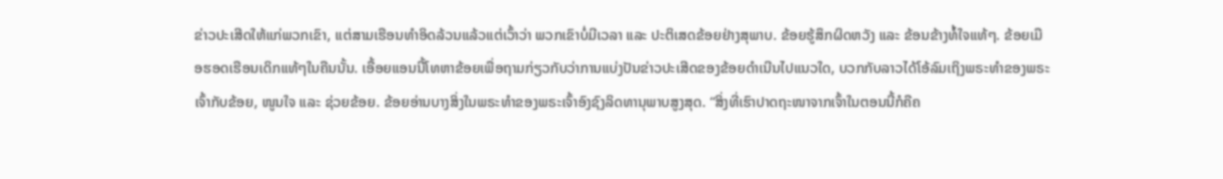ຂ່າວປະເສີດໃຫ້ແກ່ພວກເຂົາ, ແຕ່ສາມເຮືອນທຳອິດລ້ວນແລ້ວແຕ່ເວົ້າວ່າ ພວກເຂົາບໍ່ມີເວລາ ແລະ ປະຕິເສດຂ້ອຍຢ່າງສຸພາບ. ຂ້ອຍຮູ້ສຶກຜິດຫວັງ ແລະ ຂ້ອນຂ້າງທໍ້ໃຈແທ້ໆ. ຂ້ອຍເມືອຮອດເຮືອນເດິກແທ້ໆໃນຄືນນັ້ນ. ເອື້ອຍແອນນີ້ໂທຫາຂ້ອຍເພື່ອຖາມກ່ຽວກັບວ່າການແບ່ງປັນຂ່າວປະເສີດຂອງຂ້ອຍດຳເນີນໄປແນວໃດ, ບວກກັບລາວໄດ້ໂອ້ລົມເຖິງພຣະທຳຂອງພຣະເຈົ້າກັບຂ້ອຍ, ໜູນໃຈ ແລະ ຊ່ວຍຂ້ອຍ. ຂ້ອຍອ່ານບາງສິ່ງໃນພຣະທຳຂອງພຣະເຈົ້າອົງຊົງລິດທານຸພາບສູງສຸດ. “ສິ່ງທີ່ເຮົາປາດຖະໜາຈາກເຈົ້າໃນຕອນນີ້ກໍຄືຄ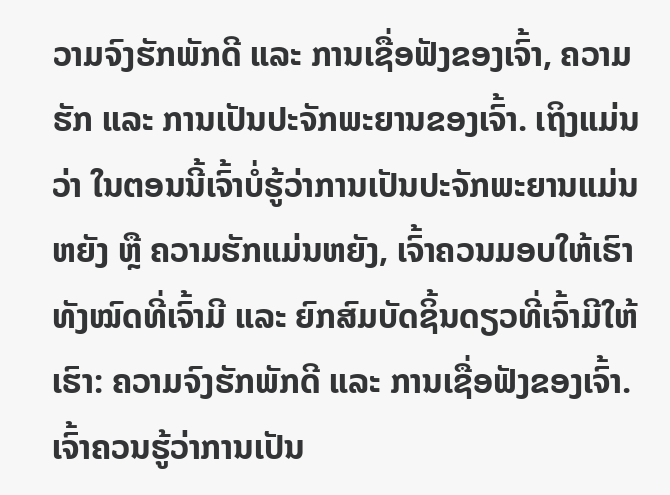ວາມຈົງຮັກພັກດີ ແລະ ການເຊື່ອຟັງຂອງເຈົ້າ, ຄວາມຮັກ ແລະ ການເປັນປະຈັກພະຍານຂອງເຈົ້າ. ເຖິງແມ່ນວ່າ ໃນຕອນນີ້ເຈົ້າບໍ່ຮູ້ວ່າການເປັນປະຈັກພະຍານແມ່ນຫຍັງ ຫຼື ຄວາມຮັກແມ່ນຫຍັງ, ເຈົ້າຄວນມອບໃຫ້ເຮົາທັງໝົດທີ່ເຈົ້າມີ ແລະ ຍົກສົມບັດຊິ້ນດຽວທີ່ເຈົ້າມີໃຫ້ເຮົາ: ຄວາມຈົງຮັກພັກດີ ແລະ ການເຊື່ອຟັງຂອງເຈົ້າ. ເຈົ້າຄວນຮູ້ວ່າການເປັນ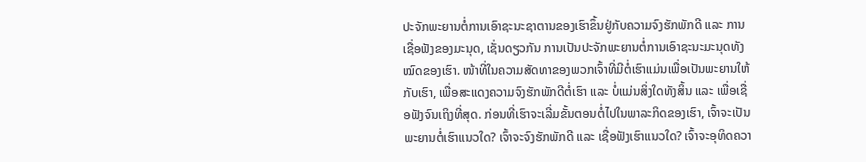ປະຈັກພະຍານຕໍ່ການເອົາຊະນະຊາຕານຂອງເຮົາຂຶ້ນຢູ່ກັບຄວາມຈົງຮັກພັກດີ ແລະ ການເຊື່ອຟັງຂອງມະນຸດ, ເຊັ່ນດຽວກັນ ການເປັນປະຈັກພະຍານຕໍ່ການເອົາຊະນະມະນຸດທັງໝົດຂອງເຮົາ. ໜ້າທີ່ໃນຄວາມສັດທາຂອງພວກເຈົ້າທີ່ມີຕໍ່ເຮົາແມ່ນເພື່ອເປັນພະຍານໃຫ້ກັບເຮົາ, ເພື່ອສະແດງຄວາມຈົງຮັກພັກດີຕໍ່ເຮົາ ແລະ ບໍ່ແມ່ນສິ່ງໃດທັງສິ້ນ ແລະ ເພື່ອເຊື່ອຟັງຈົນເຖິງທີ່ສຸດ. ກ່ອນທີ່ເຮົາຈະເລີ່ມຂັ້ນຕອນຕໍ່ໄປໃນພາລະກິດຂອງເຮົາ, ເຈົ້າຈະເປັນພະຍານຕໍ່ເຮົາແນວໃດ? ເຈົ້າຈະຈົງຮັກພັກດີ ແລະ ເຊື່ອຟັງເຮົາແນວໃດ? ເຈົ້າຈະອຸທິດຄວາ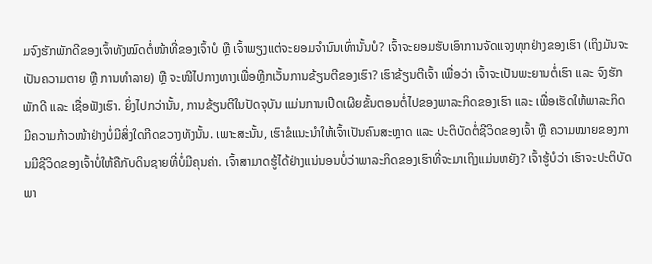ມຈົງຮັກພັກດີຂອງເຈົ້າທັງໝົດຕໍ່ໜ້າທີ່ຂອງເຈົ້າບໍ ຫຼື ເຈົ້າພຽງແຕ່ຈະຍອມຈໍານົນເທົ່ານັ້ນບໍ? ເຈົ້າຈະຍອມຮັບເອົາການຈັດແຈງທຸກຢ່າງຂອງເຮົາ (ເຖິງມັນຈະເປັນຄວາມຕາຍ ຫຼື ການທຳລາຍ) ຫຼື ຈະໜີໄປກາງທາງເພື່ອຫຼີກເວັ້ນການຂ້ຽນຕີຂອງເຮົາ? ເຮົາຂ້ຽນຕີເຈົ້າ ເພື່ອວ່າ ເຈົ້າຈະເປັນພະຍານຕໍ່ເຮົາ ແລະ ຈົງຮັກພັກດີ ແລະ ເຊື່ອຟັງເຮົາ. ຍິ່ງໄປກວ່ານັ້ນ, ການຂ້ຽນຕີໃນປັດຈຸບັນ ແມ່ນການເປີດເຜີຍຂັ້ນຕອນຕໍ່ໄປຂອງພາລະກິດຂອງເຮົາ ແລະ ເພື່ອເຮັດໃຫ້ພາລະກິດມີຄວາມກ້າວໜ້າຢ່າງບໍ່ມີສິ່ງໃດກີດຂວາງທັງນັ້ນ. ເພາະສະນັ້ນ, ເຮົາຂໍແນະນຳໃຫ້ເຈົ້າເປັນຄົນສະຫຼາດ ແລະ ປະຕິບັດຕໍ່ຊີວິດຂອງເຈົ້າ ຫຼື ຄວາມໝາຍຂອງການມີຊີວິດຂອງເຈົ້າບໍ່ໃຫ້ຄືກັບດິນຊາຍທີ່ບໍ່ມີຄຸນຄ່າ. ເຈົ້າສາມາດຮູ້ໄດ້ຢ່າງແນ່ນອນບໍ່ວ່າພາລະກິດຂອງເຮົາທີ່ຈະມາເຖິງແມ່ນຫຍັງ? ເຈົ້າຮູ້ບໍວ່າ ເຮົາຈະປະຕິບັດພາ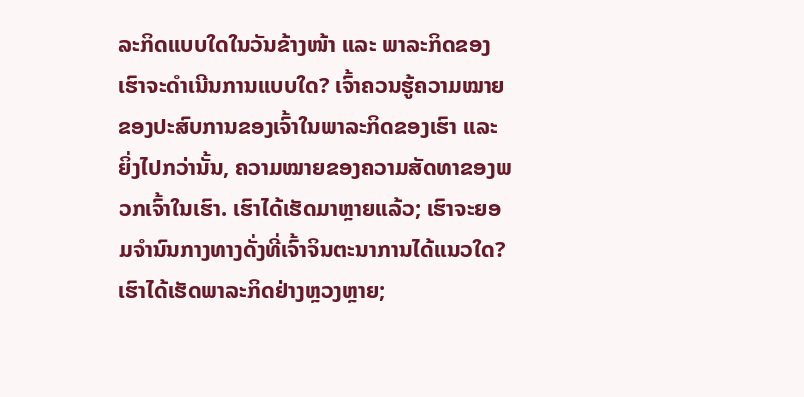ລະກິດແບບໃດໃນວັນຂ້າງໜ້າ ແລະ ພາລະກິດຂອງເຮົາຈະດໍາເນີນການແບບໃດ? ເຈົ້າຄວນຮູ້ຄວາມໝາຍຂອງປະສົບການຂອງເຈົ້າໃນພາລະກິດຂອງເຮົາ ແລະ ຍິ່ງໄປກວ່ານັ້ນ, ຄວາມໝາຍຂອງຄວາມສັດທາຂອງພວກເຈົ້າໃນເຮົາ. ເຮົາໄດ້ເຮັດມາຫຼາຍແລ້ວ; ເຮົາຈະຍອມຈໍານົນກາງທາງດັ່ງທີ່ເຈົ້າຈິນຕະນາການໄດ້ແນວໃດ? ເຮົາໄດ້ເຮັດພາລະກິດຢ່າງຫຼວງຫຼາຍ;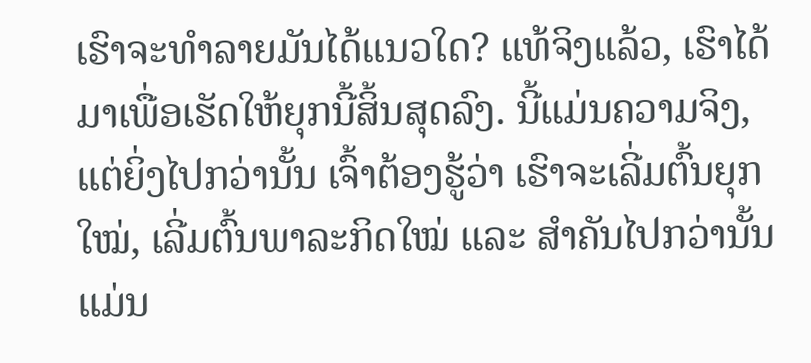ເຮົາຈະທຳລາຍມັນໄດ້ແນວໃດ? ແທ້ຈິງແລ້ວ, ເຮົາໄດ້ມາເພື່ອເຮັດໃຫ້ຍຸກນີ້ສິ້ນສຸດລົງ. ນີ້ແມ່ນຄວາມຈິງ, ແຕ່ຍິ່ງໄປກວ່ານັ້ນ ເຈົ້າຕ້ອງຮູ້ວ່າ ເຮົາຈະເລີ່ມຕົ້ນຍຸກໃໝ່, ເລີ່ມຕົ້ນພາລະກິດໃໝ່ ແລະ ສໍາຄັນໄປກວ່ານັ້ນແມ່ນ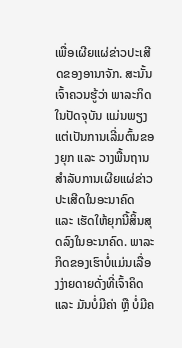ເພື່ອເຜີຍແຜ່ຂ່າວປະເສີດຂອງອານາຈັກ. ສະນັ້ນ ເຈົ້າຄວນຮູ້ວ່າ ພາລະກິດໃນປັດຈຸບັນ ແມ່ນພຽງແຕ່ເປັນການເລີ່ມຕົ້ນຂອງຍຸກ ແລະ ວາງພື້ນຖານສຳລັບການເຜີຍແຜ່ຂ່າວປະເສີດໃນອະນາຄົດ ແລະ ເຮັດໃຫ້ຍຸກນີ້ສິ້ນສຸດລົງໃນອະນາຄົດ. ພາລະກິດຂອງເຮົາບໍ່ແມ່ນເລື່ອງງ່າຍດາຍດັ່ງທີ່ເຈົ້າຄິດ ແລະ ມັນບໍ່ມີຄ່າ ຫຼື ບໍ່ມີຄ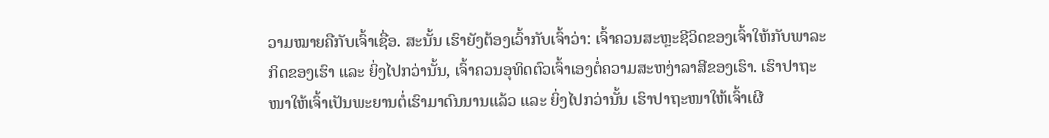ວາມໝາຍຄືກັບເຈົ້າເຊື່ອ. ສະນັ້ນ ເຮົາຍັງຕ້ອງເວົ້າກັບເຈົ້າວ່າ: ເຈົ້າຄວນສະຫຼະຊີວິດຂອງເຈົ້າໃຫ້ກັບພາລະກິດຂອງເຮົາ ແລະ ຍິ່ງໄປກວ່ານັ້ນ, ເຈົ້າຄວນອຸທິດຕົວເຈົ້າເອງຕໍ່ຄວາມສະຫງ່າລາສີຂອງເຮົາ. ເຮົາປາຖະໜາໃຫ້ເຈົ້າເປັນພະຍານຕໍ່ເຮົາມາດົນນານແລ້ວ ແລະ ຍິ່ງໄປກວ່ານັ້ນ ເຮົາປາຖະໜາໃຫ້ເຈົ້າເຜີ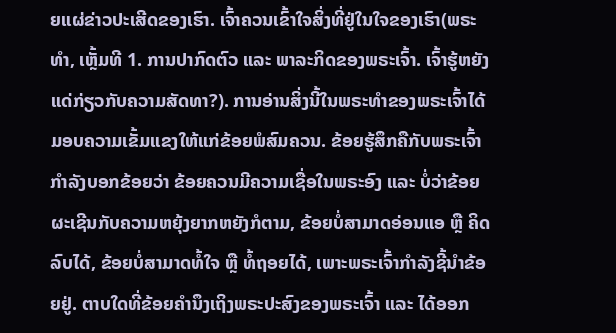ຍແຜ່ຂ່າວປະເສີດຂອງເຮົາ. ເຈົ້າຄວນເຂົ້າໃຈສິ່ງທີ່ຢູ່ໃນໃຈຂອງເຮົາ(ພຣະທຳ, ເຫຼັ້ມທີ 1. ການປາກົດຕົວ ແລະ ພາລະກິດຂອງພຣະເຈົ້າ. ເຈົ້າຮູ້ຫຍັງແດ່ກ່ຽວກັບຄວາມສັດທາ?). ການອ່ານສິ່ງນີ້ໃນພຣະທຳຂອງພຣະເຈົ້າໄດ້ມອບຄວາມເຂັ້ມແຂງໃຫ້ແກ່ຂ້ອຍພໍສົມຄວນ. ຂ້ອຍຮູ້ສຶກຄືກັບພຣະເຈົ້າກຳລັງບອກຂ້ອຍວ່າ ຂ້ອຍຄວນມີຄວາມເຊື່ອໃນພຣະອົງ ແລະ ບໍ່ວ່າຂ້ອຍຜະເຊີນກັບຄວາມຫຍຸ້ງຍາກຫຍັງກໍຕາມ, ຂ້ອຍບໍ່ສາມາດອ່ອນແອ ຫຼື ຄິດລົບໄດ້, ຂ້ອຍບໍ່ສາມາດທໍ້ໃຈ ຫຼື ທໍ້ຖອຍໄດ້, ເພາະພຣະເຈົ້າກຳລັງຊີ້ນຳຂ້ອຍຢູ່. ຕາບໃດທີ່ຂ້ອຍຄຳນຶງເຖິງພຣະປະສົງຂອງພຣະເຈົ້າ ແລະ ໄດ້ອອກ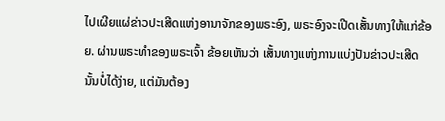ໄປເຜີຍແຜ່ຂ່າວປະເສີດແຫ່ງອານາຈັກຂອງພຣະອົງ, ພຣະອົງຈະເປີດເສັ້ນທາງໃຫ້ແກ່ຂ້ອຍ. ຜ່ານພຣະທຳຂອງພຣະເຈົ້າ ຂ້ອຍເຫັນວ່າ ເສັ້ນທາງແຫ່ງການແບ່ງປັນຂ່າວປະເສີດນັ້ນບໍ່ໄດ້ງ່າຍ, ແຕ່ມັນຕ້ອງ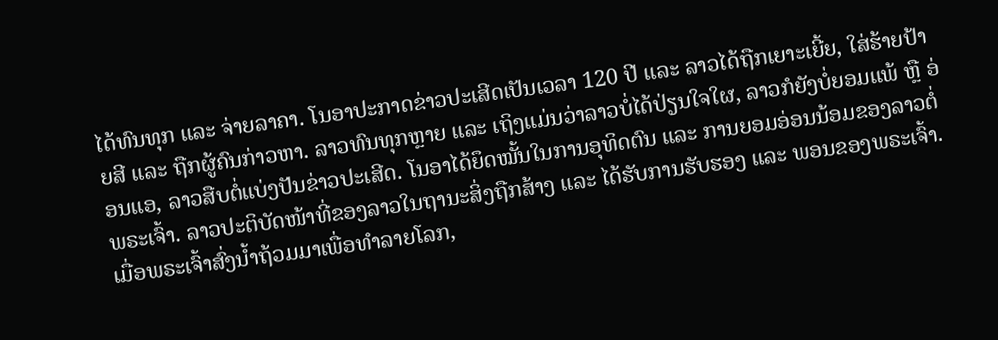ໄດ້ທົນທຸກ ແລະ ຈ່າຍລາຄາ. ໂນອາປະກາດຂ່າວປະເສີດເປັນເວລາ 120 ປີ ແລະ ລາວໄດ້ຖືກເຍາະເຍີ້ຍ, ໃສ່ຮ້າຍປ້າຍສີ ແລະ ຖືກຜູ້ຄົນກ່າວຫາ. ລາວທົນທຸກຫຼາຍ ແລະ ເຖິງແມ່ນວ່າລາວບໍ່ໄດ້ປ່ຽນໃຈໃຜ, ລາວກໍຍັງບໍ່ຍອມແພ້ ຫຼື ອ່ອນແອ, ລາວສືບຕໍ່ແບ່ງປັນຂ່າວປະເສີດ. ໂນອາໄດ້ຍຶດໝັ້ນໃນການອຸທິດຕົນ ແລະ ການຍອມອ່ອນນ້ອມຂອງລາວຕໍ່ພຣະເຈົ້າ. ລາວປະຕິບັດໜ້າທີ່ຂອງລາວໃນຖານະສິ່ງຖືກສ້າງ ແລະ ໄດ້ຮັບການຮັບຮອງ ແລະ ພອນຂອງພຣະເຈົ້າ. ເມື່ອພຣະເຈົ້າສົ່ງນ້ຳຖ້ວມມາເພື່ອທຳລາຍໂລກ,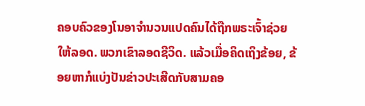ຄອບຄົວຂອງໂນອາຈຳນວນແປດຄົນໄດ້ຖືກພຣະເຈົ້າຊ່ວຍໃຫ້ລອດ. ພວກເຂົາລອດຊີວິດ. ແລ້ວເມື່ອຄິດເຖິງຂ້ອຍ, ຂ້ອຍຫາກໍແບ່ງປັນຂ່າວປະເສີດກັບສາມຄອ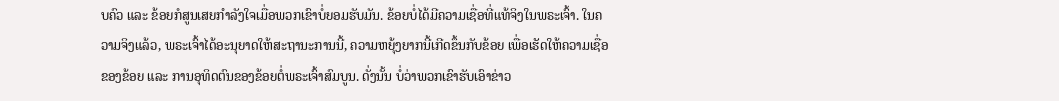ບຄົວ ແລະ ຂ້ອຍກໍສູນເສຍກຳລັງໃຈເມື່ອພວກເຂົາບໍ່ຍອມຮັບມັນ. ຂ້ອຍບໍ່ໄດ້ມີຄວາມເຊື່ອທີ່ແທ້ຈິງໃນພຣະເຈົ້າ. ໃນຄວາມຈິງແລ້ວ, ພຣະເຈົ້າໄດ້ອະນຸຍາດໃຫ້ສະຖານະການນີ້, ຄວາມຫຍຸ້ງຍາກນີ້ເກີດຂຶ້ນກັບຂ້ອຍ ເພື່ອເຮັດໃຫ້ຄວາມເຊື່ອຂອງຂ້ອຍ ແລະ ການອຸທິດຕົນຂອງຂ້ອຍຕໍ່ພຣະເຈົ້າສົມບູນ. ດັ່ງນັ້ນ ບໍ່ວ່າພວກເຂົາຮັບເອົາຂ່າວ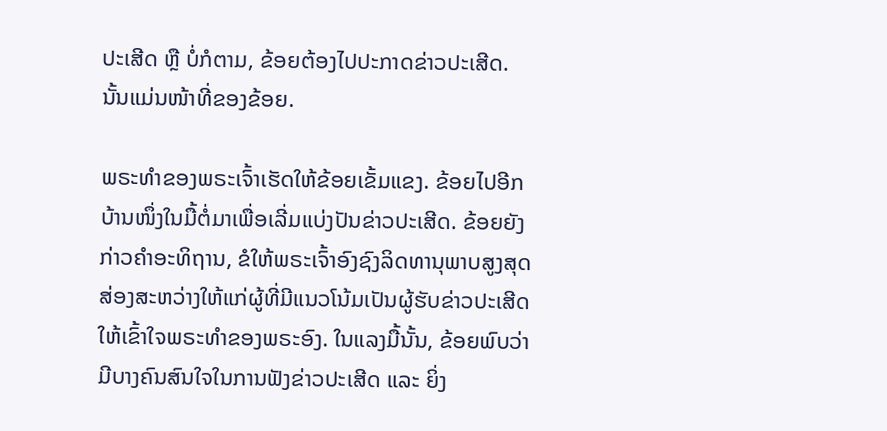ປະເສີດ ຫຼື ບໍ່ກໍຕາມ, ຂ້ອຍຕ້ອງໄປປະກາດຂ່າວປະເສີດ. ນັ້ນແມ່ນໜ້າທີ່ຂອງຂ້ອຍ.

ພຣະທຳຂອງພຣະເຈົ້າເຮັດໃຫ້ຂ້ອຍເຂັ້ມແຂງ. ຂ້ອຍໄປອີກບ້ານໜຶ່ງໃນມື້ຕໍ່ມາເພື່ອເລີ່ມແບ່ງປັນຂ່າວປະເສີດ. ຂ້ອຍຍັງກ່າວຄຳອະທິຖານ, ຂໍໃຫ້ພຣະເຈົ້າອົງຊົງລິດທານຸພາບສູງສຸດສ່ອງສະຫວ່າງໃຫ້ແກ່ຜູ້ທີ່ມີແນວໂນ້ມເປັນຜູ້ຮັບຂ່າວປະເສີດໃຫ້ເຂົ້າໃຈພຣະທຳຂອງພຣະອົງ. ໃນແລງມື້ນັ້ນ, ຂ້ອຍພົບວ່າມີບາງຄົນສົນໃຈໃນການຟັງຂ່າວປະເສີດ ແລະ ຍິ່ງ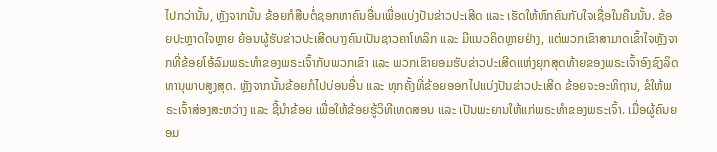ໄປກວ່ານັ້ນ, ຫຼັງຈາກນັ້ນ ຂ້ອຍກໍສືບຕໍ່ຊອກຫາຄົນອື່ນເພື່ອແບ່ງປັນຂ່າວປະເສີດ ແລະ ເຮັດໃຫ້ຫົກຄົນກັບໃຈເຊື່ອໃນຄືນນັ້ນ. ຂ້ອຍປະຫຼາດໃຈຫຼາຍ ຍ້ອນຜູ້ຮັບຂ່າວປະເສີດບາງຄົນເປັນຊາວຄາໂທລິກ ແລະ ມີແນວຄິດຫຼາຍຢ່າງ, ແຕ່ພວກເຂົາສາມາດເຂົ້າໃຈຫຼັງຈາກທີ່ຂ້ອຍໂອ້ລົມພຣະທຳຂອງພຣະເຈົ້າກັບພວກເຂົາ ແລະ ພວກເຂົາຍອມຮັບຂ່າວປະເສີດແຫ່ງຍຸກສຸດທ້າຍຂອງພຣະເຈົ້າອົງຊົງລິດທານຸພາບສູງສຸດ. ຫຼັງຈາກນັ້ນຂ້ອຍກໍໄປບ່ອນອື່ນ ແລະ ທຸກຄັ້ງທີ່ຂ້ອຍອອກໄປແບ່ງປັນຂ່າວປະເສີດ ຂ້ອຍຈະອະທິຖານ, ຂໍໃຫ້ພຣະເຈົ້າສ່ອງສະຫວ່າງ ແລະ ຊີ້ນຳຂ້ອຍ ເພື່ອໃຫ້ຂ້ອຍຮູ້ວິທີເທດສອນ ແລະ ເປັນພະຍານໃຫ້ແກ່ພຣະທຳຂອງພຣະເຈົ້າ. ເມື່ອຜູ້ຄົນຍອມ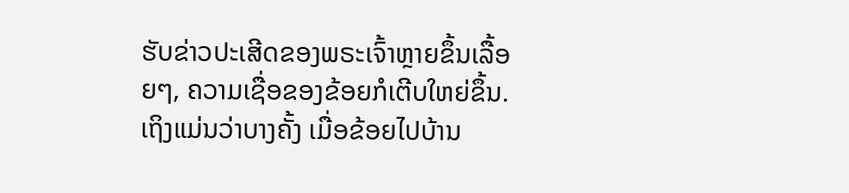ຮັບຂ່າວປະເສີດຂອງພຣະເຈົ້າຫຼາຍຂຶ້ນເລື້ອຍໆ, ຄວາມເຊື່ອຂອງຂ້ອຍກໍເຕີບໃຫຍ່ຂຶ້ນ. ເຖິງແມ່ນວ່າບາງຄັ້ງ ເມື່ອຂ້ອຍໄປບ້ານ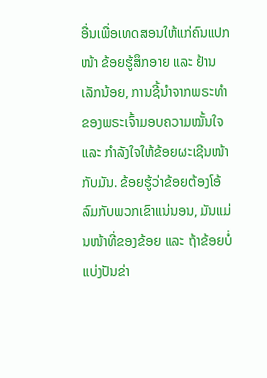ອື່ນເພື່ອເທດສອນໃຫ້ແກ່ຄົນແປກໜ້າ ຂ້ອຍຮູ້ສຶກອາຍ ແລະ ຢ້ານເລັກນ້ອຍ, ການຊີ້ນຳຈາກພຣະທຳຂອງພຣະເຈົ້າມອບຄວາມໝັ້ນໃຈ ແລະ ກຳລັງໃຈໃຫ້ຂ້ອຍຜະເຊີນໜ້າກັບມັນ. ຂ້ອຍຮູ້ວ່າຂ້ອຍຕ້ອງໂອ້ລົມກັບພວກເຂົາແນ່ນອນ, ມັນແມ່ນໜ້າທີ່ຂອງຂ້ອຍ ແລະ ຖ້າຂ້ອຍບໍ່ແບ່ງປັນຂ່າ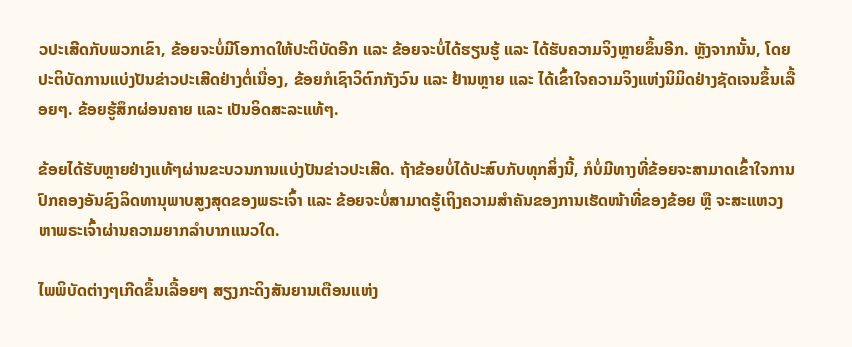ວປະເສີດກັບພວກເຂົາ, ຂ້ອຍຈະບໍ່ມີໂອກາດໃຫ້ປະຕິບັດອີກ ແລະ ຂ້ອຍຈະບໍ່ໄດ້ຮຽນຮູ້ ແລະ ໄດ້ຮັບຄວາມຈິງຫຼາຍຂຶ້ນອີກ. ຫຼັງຈາກນັ້ນ, ໂດຍປະຕິບັດການແບ່ງປັນຂ່າວປະເສີດຢ່າງຕໍ່ເນື່ອງ, ຂ້ອຍກໍເຊົາວິຕົກກັງວົນ ແລະ ຢ້ານຫຼາຍ ແລະ ໄດ້ເຂົ້າໃຈຄວາມຈິງແຫ່ງນິມິດຢ່າງຊັດເຈນຂຶ້ນເລື້ອຍໆ. ຂ້ອຍຮູ້ສຶກຜ່ອນຄາຍ ແລະ ເປັນອິດສະລະແທ້ໆ.

ຂ້ອຍໄດ້ຮັບຫຼາຍຢ່າງແທ້ໆຜ່ານຂະບວນການແບ່ງປັນຂ່າວປະເສີດ. ຖ້າຂ້ອຍບໍ່ໄດ້ປະສົບກັບທຸກສິ່ງນີ້, ກໍບໍ່ມີທາງທີ່ຂ້ອຍຈະສາມາດເຂົ້າໃຈການປົກຄອງອັນຊົງລິດທານຸພາບສູງສຸດຂອງພຣະເຈົ້າ ແລະ ຂ້ອຍຈະບໍ່ສາມາດຮູ້ເຖິງຄວາມສຳຄັນຂອງການເຮັດໜ້າທີ່ຂອງຂ້ອຍ ຫຼື ຈະສະແຫວງຫາພຣະເຈົ້າຜ່ານຄວາມຍາກລຳບາກແນວໃດ.

ໄພພິບັດຕ່າງໆເກີດຂຶ້ນເລື້ອຍໆ ສຽງກະດິງສັນຍານເຕືອນແຫ່ງ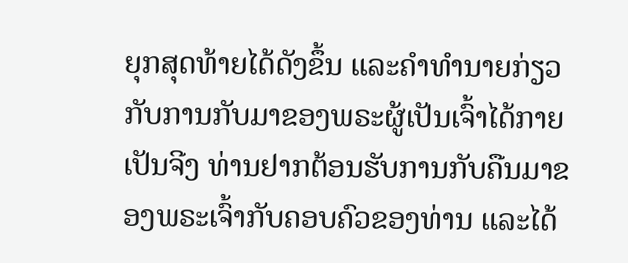ຍຸກສຸດທ້າຍໄດ້ດັງຂຶ້ນ ແລະຄໍາທໍານາຍກ່ຽວກັບການກັບມາຂອງພຣະຜູ້ເປັນເຈົ້າໄດ້ກາຍເປັນຈີງ ທ່ານຢາກຕ້ອນຮັບການກັບຄືນມາຂອງພຣະເຈົ້າກັບຄອບຄົວຂອງທ່ານ ແລະໄດ້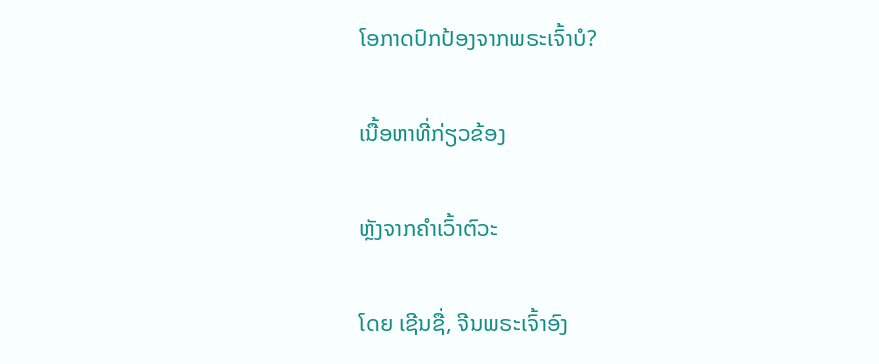ໂອກາດປົກປ້ອງຈາກພຣະເຈົ້າບໍ?

ເນື້ອຫາທີ່ກ່ຽວຂ້ອງ

ຫຼັງຈາກຄຳເວົ້າຕົວະ

ໂດຍ ເຊີນຊື່, ຈີນພຣະເຈົ້າອົງ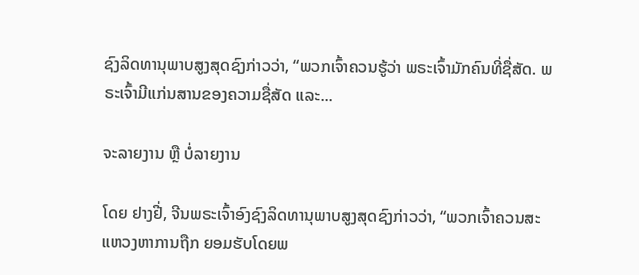ຊົງລິດທານຸພາບສູງສຸດຊົງກ່າວວ່າ, “ພວກເຈົ້າຄວນຮູ້ວ່າ ພຣະເຈົ້າມັກຄົນທີ່ຊື່ສັດ. ພຣະເຈົ້າມີແກ່ນສານຂອງຄວາມຊື່ສັດ ແລະ...

ຈະລາຍງານ ຫຼື ບໍ່ລາຍງານ

ໂດຍ ຢາງຢີ່, ຈີນພຣະເຈົ້າອົງຊົງລິດທານຸພາບສູງສຸດຊົງກ່າວວ່າ, “ພວກເຈົ້າຄວນສະແຫວງຫາການຖືກ ຍອມຮັບໂດຍພ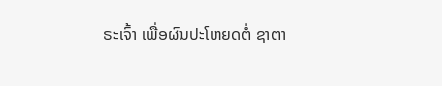ຣະເຈົ້າ ເພື່ອຜົນປະໂຫຍດຕໍ່ ຊາຕາ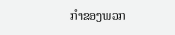ກໍາຂອງພວກ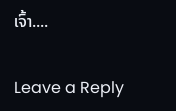ເຈົ້າ....

Leave a Reply